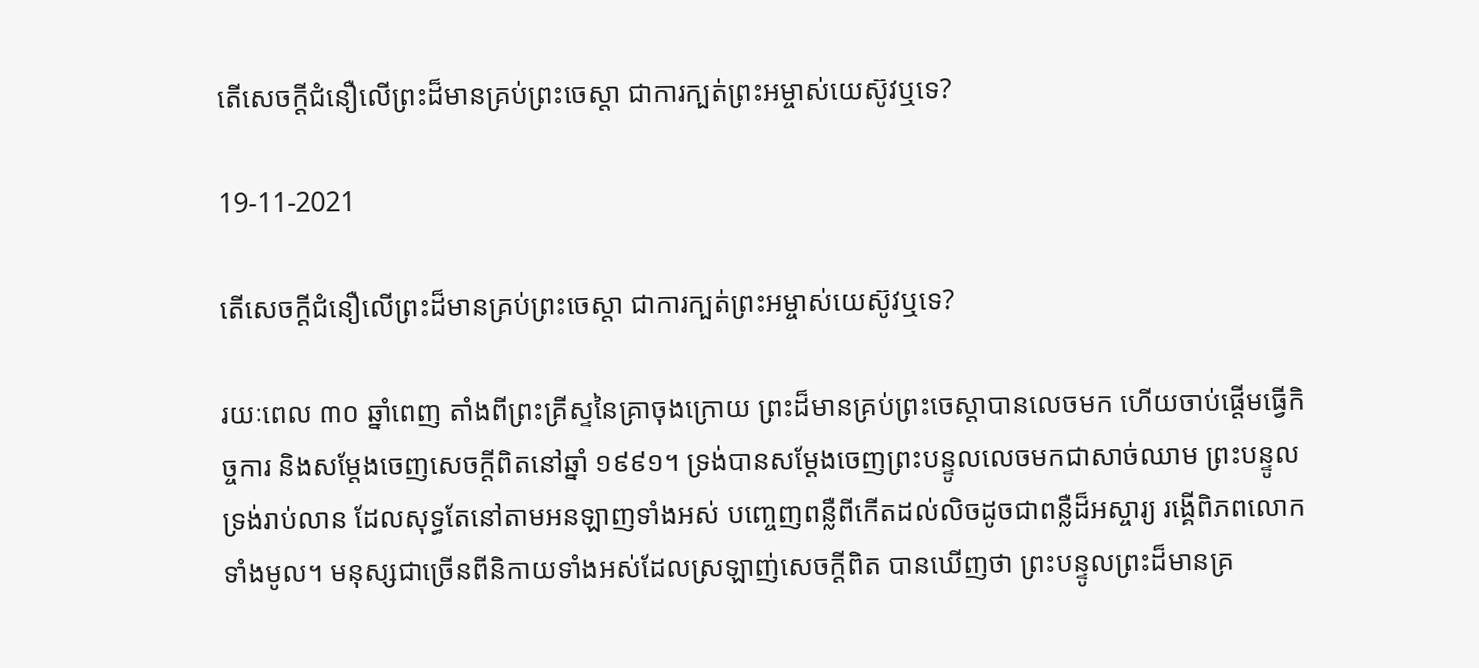តើសេចក្ដីជំនឿលើព្រះដ៏មានគ្រប់ព្រះចេស្ដា ជាការក្បត់ព្រះអម្ចាស់យេស៊ូវឬទេ?

19-11-2021

តើសេចក្ដីជំនឿលើព្រះដ៏មានគ្រប់ព្រះចេស្ដា ជាការក្បត់ព្រះអម្ចាស់យេស៊ូវឬទេ?

រយៈពេល ៣០ ឆ្នាំពេញ តាំងពីព្រះគ្រីស្ទនៃគ្រាចុងក្រោយ ព្រះដ៏មានគ្រប់ព្រះចេស្ដាបានលេចមក ហើយចាប់ផ្ដើមធ្វើកិច្ចការ និងសម្ដែងចេញសេចក្ដីពិតនៅឆ្នាំ ១៩៩១។ ទ្រង់បានសម្ដែងចេញព្រះបន្ទូលលេចមកជាសាច់ឈាម ព្រះបន្ទូលទ្រង់រាប់លាន ដែលសុទ្ធតែនៅតាមអនឡាញទាំងអស់ បញ្ចេញពន្លឺពីកើតដល់លិចដូចជាពន្លឺដ៏អស្ចារ្យ រង្គើពិភពលោកទាំងមូល។ មនុស្សជាច្រើនពីនិកាយទាំងអស់ដែលស្រឡាញ់សេចក្ដីពិត បានឃើញថា ព្រះបន្ទូលព្រះដ៏មានគ្រ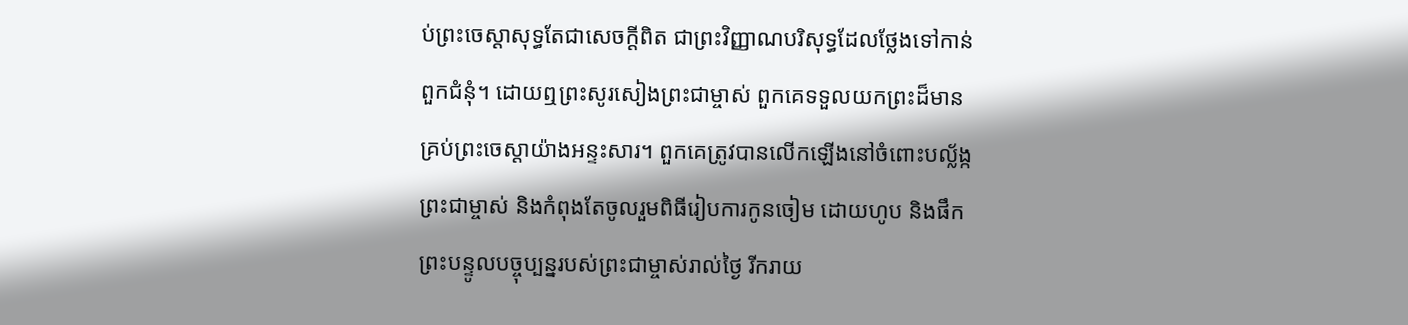ប់ព្រះចេស្ដាសុទ្ធតែជាសេចក្ដីពិត ជាព្រះវិញ្ញាណបរិសុទ្ធដែលថ្លែងទៅកាន់ពួកជំនុំ។ ដោយឮព្រះសូរសៀងព្រះជាម្ចាស់ ពួកគេទទួលយកព្រះដ៏មានគ្រប់ព្រះចេស្ដាយ៉ាងអន្ទះសារ។ ពួកគេត្រូវបានលើកឡើងនៅចំពោះបល្ល័ង្កព្រះជាម្ចាស់ និងកំពុងតែចូលរួមពិធីរៀបការកូនចៀម ដោយហូប និងផឹកព្រះបន្ទូលបច្ចុប្បន្នរបស់ព្រះជាម្ចាស់រាល់ថ្ងៃ រីករាយ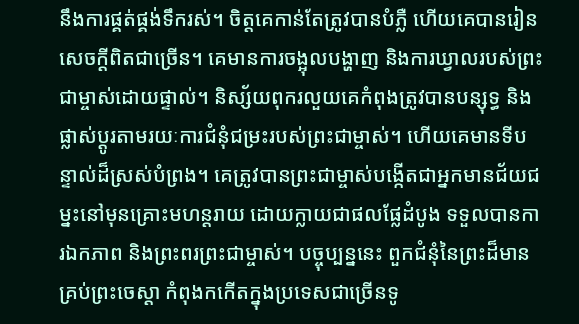នឹងការផ្គត់ផ្គង់ទឹករស់។ ចិត្តគេកាន់តែត្រូវបានបំភ្លឺ ហើយគេបានរៀនសេចក្ដីពិតជាច្រើន។ គេមានការចង្អុលបង្ហាញ និងការឃ្វាលរបស់ព្រះជាម្ចាស់ដោយផ្ទាល់។ និស្ស័យពុករលួយគេកំពុងត្រូវបានបន្សុទ្ធ និងផ្លាស់ប្ដូរតាមរយៈការជំនុំជម្រះរបស់ព្រះជាម្ចាស់។ ហើយគេមានទីបន្ទាល់ដ៏ស្រស់បំព្រង។ គេត្រូវបានព្រះជាម្ចាស់បង្កើតជាអ្នកមានជ័យជម្នះនៅមុនគ្រោះមហន្តរាយ ដោយក្លាយជាផលផ្លែដំបូង ទទួលបានការឯកភាព និងព្រះពរព្រះជាម្ចាស់។ បច្ចុប្បន្ននេះ ពួកជំនុំនៃព្រះដ៏មានគ្រប់ព្រះចេស្ដា កំពុងកកើតក្នុងប្រទេសជាច្រើនទូ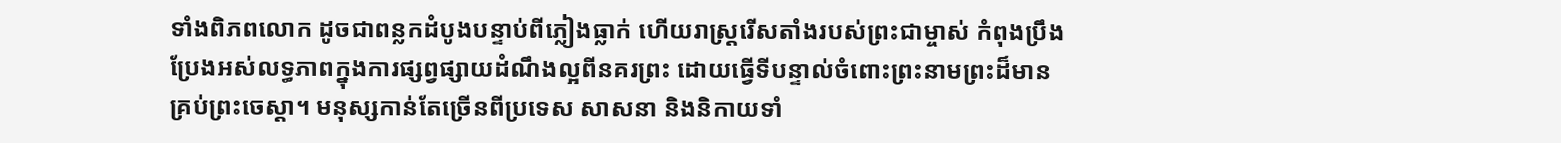ទាំងពិភពលោក ដូចជាពន្លកដំបូងបន្ទាប់ពីភ្លៀងធ្លាក់ ហើយរាស្ដ្ររើសតាំងរបស់ព្រះជាម្ចាស់ កំពុងប្រឹងប្រែងអស់លទ្ធភាពក្នុងការផ្សព្វផ្សាយដំណឹងល្អពីនគរព្រះ ដោយធ្វើទីបន្ទាល់ចំពោះព្រះនាមព្រះដ៏មានគ្រប់ព្រះចេស្ដា។ មនុស្សកាន់តែច្រើនពីប្រទេស សាសនា និងនិកាយទាំ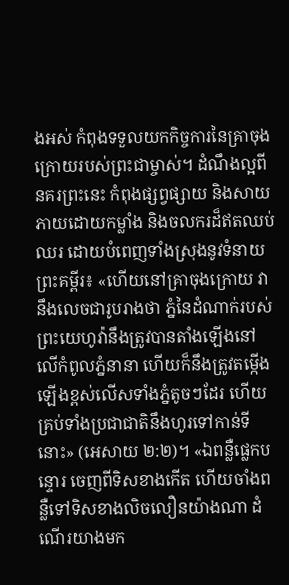ងអស់ កំពុងទទួលយកកិច្ចការនៃគ្រាចុងក្រោយរបស់ព្រះជាម្ចាស់។ ដំណឹងល្អពីនគរព្រះនេះ កំពុងផ្សព្វផ្សាយ និងសាយភាយដោយកម្លាំង និងចលករដ៏ឥតឈប់ឈរ ដោយបំពេញទាំងស្រុងនូវទំនាយព្រះគម្ពីរ៖ «ហើយនៅគ្រាចុងក្រោយ វានឹងលេចជារូបរាងថា ភ្នំនៃដំណាក់របស់ព្រះយេហូវ៉ានឹងត្រូវបានតាំងឡើងនៅលើកំពូលភ្នំនានា ហើយក៏នឹងត្រូវតម្កើងឡើងខ្ពស់លើសទាំងភ្នំតូចៗដែរ ហើយគ្រប់ទាំងប្រជាជាតិនឹងហូរទៅកាន់ទីនោះ» (អេសាយ ២:២)។ «ឯពន្លឺផ្លេកបន្ទោរ ចេញពីទិសខាងកើត ហើយចាំងពន្លឺទៅទិសខាងលិចលឿនយ៉ាងណា ដំណើរយាងមក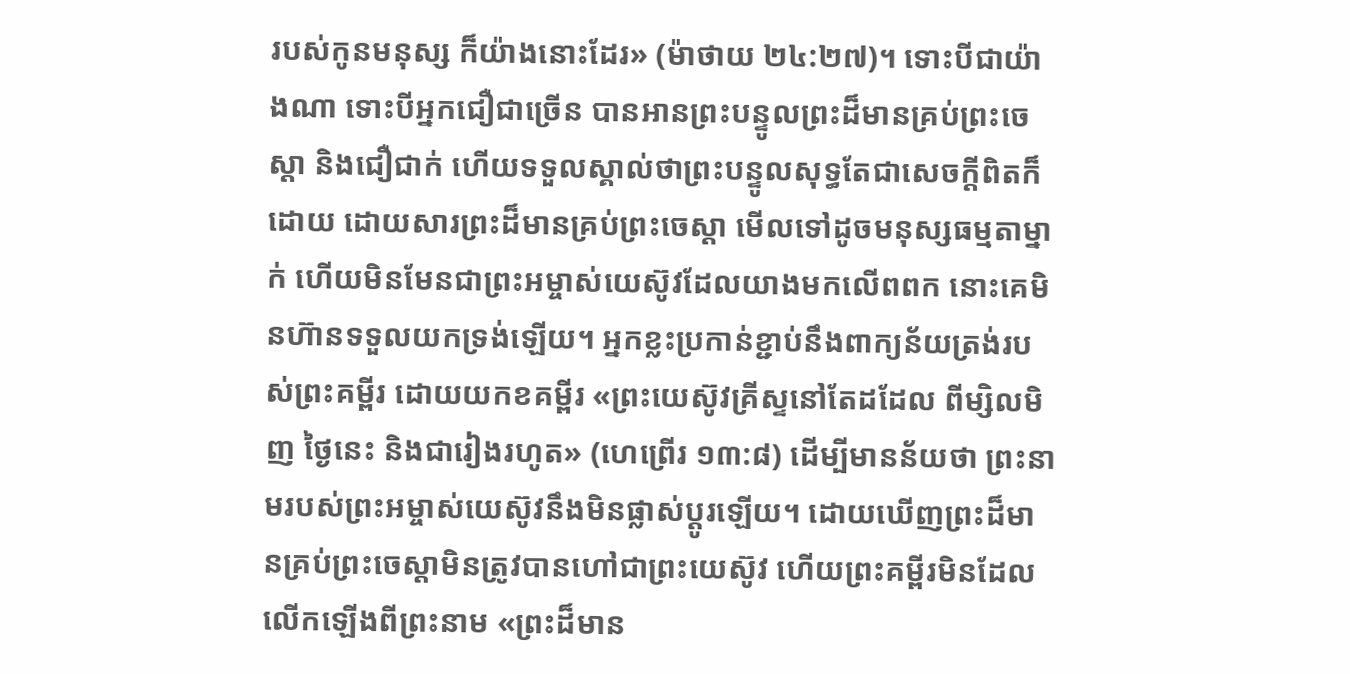របស់កូនមនុស្ស ក៏យ៉ាងនោះដែរ» (ម៉ាថាយ ២៤:២៧)។ ទោះបីជាយ៉ាងណា ទោះបីអ្នកជឿជាច្រើន បានអានព្រះបន្ទូលព្រះដ៏មានគ្រប់ព្រះចេស្ដា និងជឿជាក់ ហើយទទួលស្គាល់ថាព្រះបន្ទូលសុទ្ធតែជាសេចក្ដីពិតក៏ដោយ ដោយសារព្រះដ៏មានគ្រប់ព្រះចេស្ដា មើលទៅដូចមនុស្សធម្មតាម្នាក់ ហើយមិនមែនជាព្រះអម្ចាស់យេស៊ូវដែលយាងមកលើពពក នោះគេមិនហ៊ានទទួលយកទ្រង់ឡើយ។ អ្នកខ្លះប្រកាន់ខ្ជាប់នឹងពាក្យន័យត្រង់របស់ព្រះគម្ពីរ ដោយយកខគម្ពីរ «ព្រះយេស៊ូវគ្រីស្ទនៅតែដដែល ពីម្សិលមិញ ថ្ងៃនេះ និងជារៀងរហូត» (ហេព្រើរ ១៣:៨) ដើម្បីមានន័យថា ព្រះនាមរបស់ព្រះអម្ចាស់យេស៊ូវនឹងមិនផ្លាស់ប្ដូរឡើយ។ ដោយឃើញព្រះដ៏មានគ្រប់ព្រះចេស្ដាមិនត្រូវបានហៅជាព្រះយេស៊ូវ ហើយព្រះគម្ពីរមិនដែលលើកឡើងពីព្រះនាម «ព្រះដ៏មាន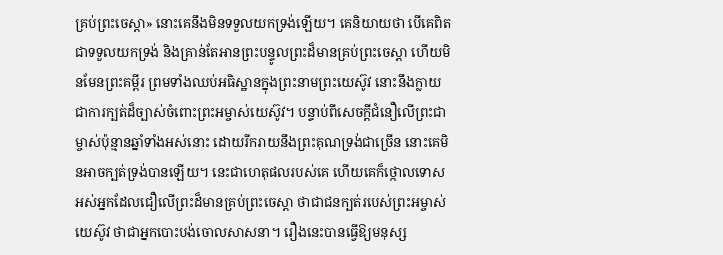គ្រប់ព្រះចេស្ដា» នោះគេនឹងមិនទទួលយកទ្រង់ឡើយ។ គេនិយាយថា បើគេពិតជាទទួលយកទ្រង់ និងគ្រាន់តែអានព្រះបន្ទូលព្រះដ៏មានគ្រប់ព្រះចេស្ដា ហើយមិនមែនព្រះគម្ពីរ ព្រមទាំងឈប់អធិស្ឋានក្នុងព្រះនាមព្រះយេស៊ូវ នោះនឹងក្លាយជាការក្បត់ដ៏ច្បាស់ចំពោះព្រះអម្ចាស់យេស៊ូវ។ បន្ទាប់ពីសេចក្ដីជំនឿលើព្រះជាម្ចាស់ប៉ុន្មានឆ្នាំទាំងអស់នោះ ដោយរីករាយនឹងព្រះគុណទ្រង់ជាច្រើន នោះគេមិនអាចក្បត់ទ្រង់បានឡើយ។ នេះជាហេតុផលរបស់គេ ហើយគេក៏ថ្កោលទោសអស់អ្នកដែលជឿលើព្រះដ៏មានគ្រប់ព្រះចេស្ដា ថាជាជនក្បត់របេស់ព្រះអម្ចាស់យេស៊ូវ ថាជាអ្នកបោះបង់ចោលសាសនា។ រឿងនេះបានធ្វើឱ្យមនុស្ស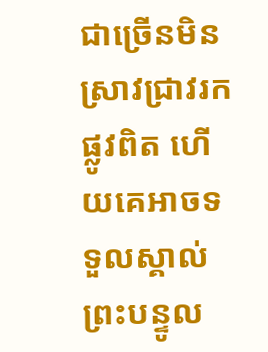ជាច្រើនមិនស្រាវជ្រាវរកផ្លូវពិត ហើយគេអាចទទួលស្គាល់ព្រះបន្ទូល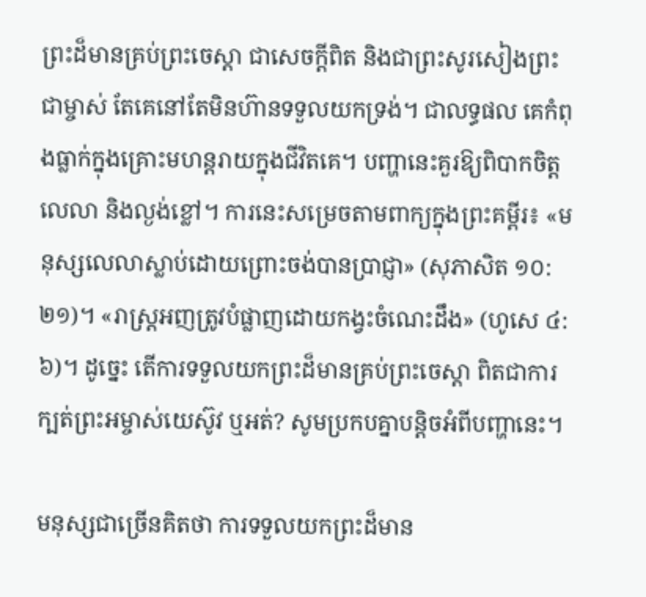ព្រះដ៏មានគ្រប់ព្រះចេស្ដា ជាសេចក្ដីពិត និងជាព្រះសូរសៀងព្រះជាម្ចាស់ តែគេនៅតែមិនហ៊ានទទួលយកទ្រង់។ ជាលទ្ធផល គេកំពុងធ្លាក់ក្នុងគ្រោះមហន្តរាយក្នុងជីវិតគេ។ បញ្ហានេះគួរឱ្យពិបាកចិត្ត លេលា និងល្ងង់ខ្លៅ។ ការនេះសម្រេចតាមពាក្យក្នុងព្រះគម្ពីរ៖ «មនុស្សលេលាស្លាប់ដោយព្រោះចង់បានប្រាជ្ញា» (សុភាសិត ១០:២១)។ «រាស្ត្រអញត្រូវបំផ្លាញដោយកង្វះចំណេះដឹង» (ហូសេ ៤:៦)។ ដូច្នេះ តើការទទួលយកព្រះដ៏មានគ្រប់ព្រះចេស្ដា ពិតជាការក្បត់ព្រះអម្ចាស់យេស៊ូវ ឬអត់? សូមប្រកបគ្នាបន្តិចអំពីបញ្ហានេះ។

មនុស្សជាច្រើនគិតថា ការទទួលយកព្រះដ៏មាន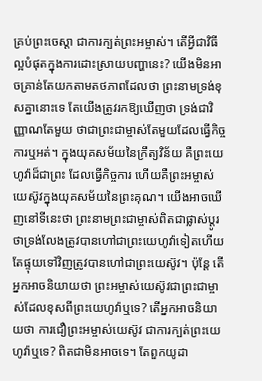គ្រប់ព្រះចេស្ដា ជាការក្បត់ព្រះអម្ចាស់។ តើអ្វីជាវិធីល្អបំផុតក្នុងការដោះស្រាយបញ្ហានេះ? យើងមិនអាចគ្រាន់តែយកតាមតថភាពដែលថា ព្រះនាមទ្រង់ខុសគ្នានោះទេ តែយើងត្រូវរកឱ្យឃើញថា ទ្រង់ជាវិញ្ញាណតែមួយ ថាជាព្រះជាម្ចាស់តែមួយដែលធ្វើកិច្ចការឬអត់។ ក្នុងយុគសម័យនៃក្រឹត្យវិន័យ គឺព្រះយេហូវ៉ាដ៏ជាព្រះ ដែលធ្វើកិច្ចការ ហើយគឺព្រះអម្ចាស់យេស៊ូវក្នុងយុគសម័យនៃព្រះគុណ។ យើងអាចឃើញនៅទីនេះថា ព្រះនាមព្រះជាម្ចាស់ពិតជាផ្លាស់ប្ដូរ ថាទ្រង់លែងត្រូវបានហៅជាព្រះយេហូវ៉ាទៀតហើយ តែផ្ទុយទៅវិញត្រូវបានហៅជាព្រះយេស៊ូវ។ ប៉ុន្តែ តើអ្នកអាចនិយាយថា ព្រះអម្ចាស់យេស៊ូវជាព្រះជាម្ចាស់ដែលខុសពីព្រះយេហូវ៉ាឬទេ? តើអ្នកអាចនិយាយថា ការជឿព្រះអម្ចាស់យេស៊ូវ ជាការក្បត់ព្រះយេហូវ៉ាឬទេ? ពិតជាមិនអាចទេ។ តែពួកយូដា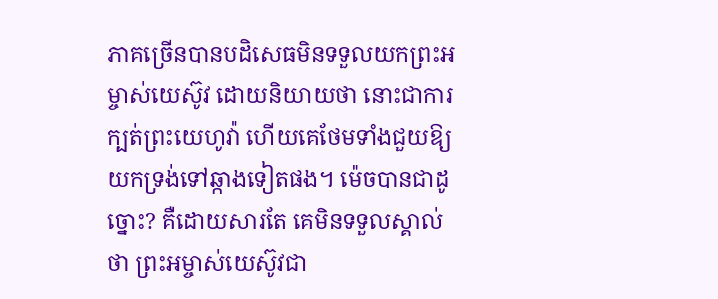ភាគច្រើនបានបដិសេធមិនទទួលយកព្រះអម្ចាស់យេស៊ូវ ដោយនិយាយថា នោះជាការក្បត់ព្រះយេហូវ៉ា ហើយគេថែមទាំងជួយឱ្យយកទ្រង់ទៅឆ្កាងទៀតផង។ ម៉េចបានជាដូច្នោះ? គឺដោយសារតែ គេមិនទទួលស្គាល់ថា ព្រះអម្ចាស់យេស៊ូវជា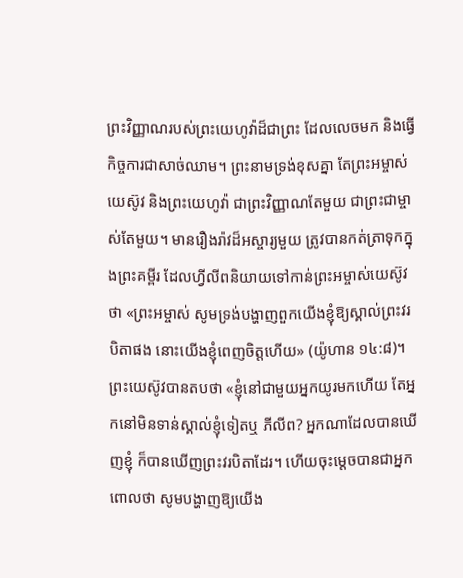ព្រះវិញ្ញាណរបស់ព្រះយេហូវ៉ាដ៏ជាព្រះ ដែលលេចមក និងធ្វើកិច្ចការជាសាច់ឈាម។ ព្រះនាមទ្រង់ខុសគ្នា តែព្រះអម្ចាស់យេស៊ូវ និងព្រះយេហូវ៉ា ជាព្រះវិញ្ញាណតែមួយ ជាព្រះជាម្ចាស់តែមួយ។ មានរឿងរ៉ាវដ៏អស្ចារ្យមួយ ត្រូវបានកត់ត្រាទុកក្នុងព្រះគម្ពីរ ដែលហ្វីលីពនិយាយទៅកាន់ព្រះអម្ចាស់យេស៊ូវថា «ព្រះអម្ចាស់ សូមទ្រង់បង្ហាញពួកយើងខ្ញុំឱ្យស្គាល់ព្រះវរបិតាផង នោះយើងខ្ញុំពេញចិត្តហើយ» (យ៉ូហាន ១៤:៨)។ ព្រះយេស៊ូវបានតបថា «ខ្ញុំនៅជាមួយអ្នកយូរមកហើយ តែអ្នកនៅមិនទាន់ស្គាល់ខ្ញុំទៀតឬ ភីលីព? អ្នកណាដែលបានឃើញខ្ញុំ ក៏បានឃើញព្រះវរបិតាដែរ។ ហើយចុះម្ដេចបានជាអ្នកពោលថា សូមបង្ហាញឱ្យយើង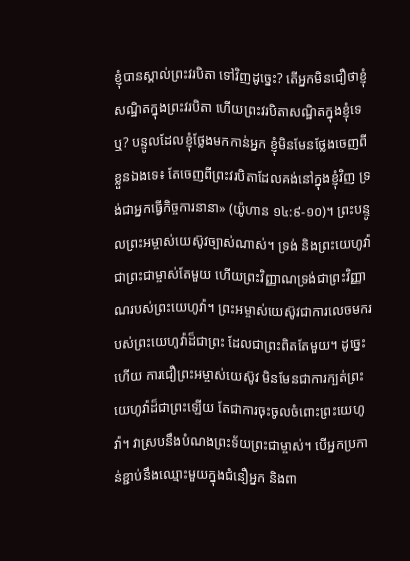ខ្ញុំបានស្គាល់ព្រះវរបិតា ទៅវិញដូច្នេះ? តើអ្នកមិនជឿថាខ្ញុំសណ្ឋិតក្នុងព្រះវរបិតា ហើយព្រះវរបិតាសណ្ឋិតក្នុងខ្ញុំទេឬ? បន្ទូលដែលខ្ញុំថ្លែងមកកាន់អ្នក ខ្ញុំមិនមែនថ្លែងចេញពីខ្លួនឯងទេ៖ តែចេញពីព្រះវរបិតាដែលគង់នៅក្នុងខ្ញុំវិញ ទ្រង់ជាអ្នកធ្វើកិច្ចការនានា» (យ៉ូហាន ១៤:៩-១០)។ ព្រះបន្ទូលព្រះអម្ចាស់យេស៊ូវច្បាស់ណាស់។ ទ្រង់ និងព្រះយេហូវ៉ាជាព្រះជាម្ចាស់តែមួយ ហើយព្រះវិញ្ញាណទ្រង់ជាព្រះវិញ្ញាណរបស់ព្រះយេហូវ៉ា។ ព្រះអម្ចាស់យេស៊ូវជាការលេចមករបស់ព្រះយេហូវ៉ាដ៏ជាព្រះ ដែលជាព្រះពិតតែមួយ។ ដូច្នេះហើយ ការជឿព្រះអម្ចាស់យេស៊ូវ មិនមែនជាការក្បត់ព្រះយេហូវ៉ាដ៏ជាព្រះឡើយ តែជាការចុះចូលចំពោះព្រះយេហូវ៉ា។ វាស្របនឹងបំណងព្រះទ័យព្រះជាម្ចាស់។ បើអ្នកប្រកាន់ខ្ជាប់នឹងឈ្មោះមួយក្នុងជំនឿអ្នក និងពា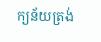ក្យន័យត្រង់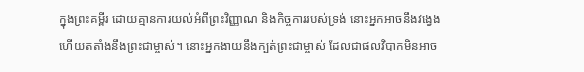ក្នុងព្រះគម្ពីរ ដោយគ្មានការយល់អំពីព្រះវិញ្ញាណ និងកិច្ចការរបស់ទ្រង់ នោះអ្នកអាចនឹងវង្វេង ហើយតតាំងនឹងព្រះជាម្ចាស់។ នោះអ្នកងាយនឹងក្បត់ព្រះជាម្ចាស់ ដែលជាផលវិបាកមិនអាច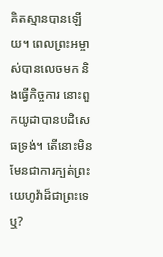គិតស្មានបានឡើយ។ ពេលព្រះអម្ចាស់បានលេចមក និងធ្វើកិច្ចការ នោះពួកយូដាបានបដិសេធទ្រង់។ តើនោះមិនមែនជាការក្បត់ព្រះយេហូវ៉ាដ៏ជាព្រះទេឬ?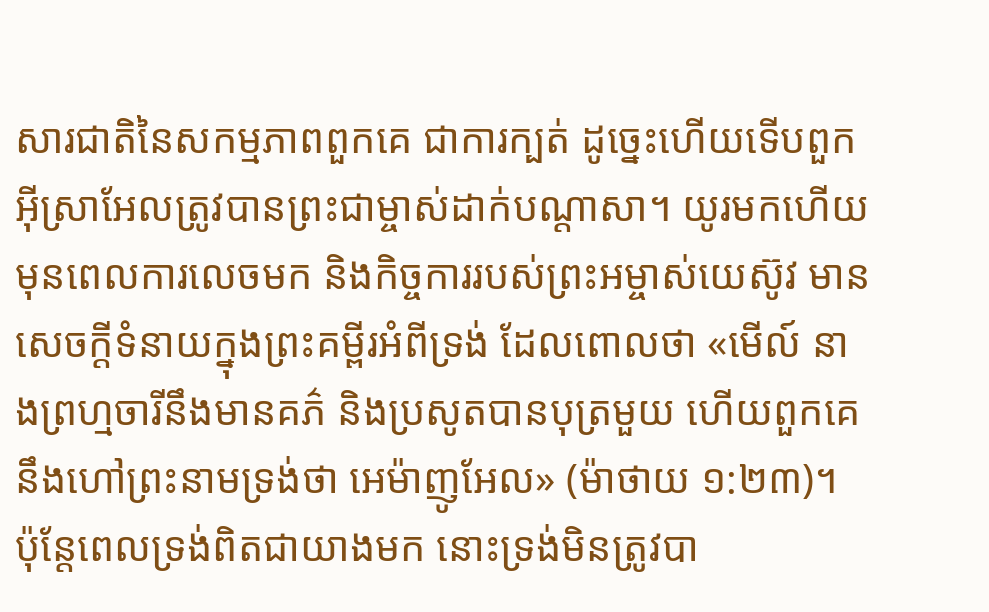សារជាតិនៃសកម្មភាពពួកគេ ជាការក្បត់ ដូច្នេះហើយទើបពួកអ៊ីស្រាអែលត្រូវបានព្រះជាម្ចាស់ដាក់បណ្ដាសា។ យូរមកហើយមុនពេលការលេចមក និងកិច្ចការរបស់ព្រះអម្ចាស់យេស៊ូវ មានសេចក្ដីទំនាយក្នុងព្រះគម្ពីរអំពីទ្រង់ ដែលពោលថា «មើល៍ នាងព្រហ្មចារីនឹងមានគភ៌ និងប្រសូតបានបុត្រមួយ ហើយពួកគេនឹងហៅព្រះនាមទ្រង់ថា អេម៉ាញូអែល» (ម៉ាថាយ ១:២៣)។ ប៉ុន្តែពេលទ្រង់ពិតជាយាងមក នោះទ្រង់មិនត្រូវបា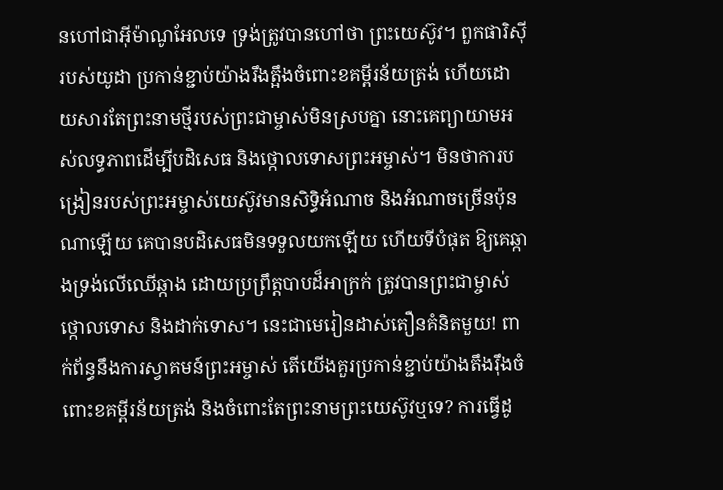នហៅជាអ៊ីម៉ាណូអែលទេ ទ្រង់ត្រូវបានហៅថា ព្រះយេស៊ូវ។ ពួកផារិស៊ីរបស់យូដា ប្រកាន់ខ្ជាប់យ៉ាងរឹងត្អឹងចំពោះខគម្ពីរន័យត្រង់ ហើយដោយសារតែព្រះនាមថ្មីរបស់ព្រះជាម្ចាស់មិនស្របគ្នា នោះគេព្យាយាមអស់លទ្ធភាពដើម្បីបដិសេធ និងថ្កោលទោសព្រះអម្ចាស់។ មិនថាការបង្រៀនរបស់ព្រះអម្ចាស់យេស៊ូវមានសិទ្ធិអំណាច និងអំណាចច្រើនប៉ុនណាឡើយ គេបានបដិសេធមិនទទួលយកឡើយ ហើយទីបំផុត ឱ្យគេឆ្កាងទ្រង់លើឈើឆ្កាង ដោយប្រព្រឹត្តបាបដ៏អាក្រក់ ត្រូវបានព្រះជាម្ចាស់ថ្កោលទោស និងដាក់ទោស។ នេះជាមេរៀនដាស់តឿនគំនិតមួយ! ពាក់ព័ន្ធនឹងការស្វាគមន៍ព្រះអម្ចាស់ តើយើងគួរប្រកាន់ខ្ជាប់យ៉ាងតឹងរ៉ឹងចំពោះខគម្ពីរន័យត្រង់ និងចំពោះតែព្រះនាមព្រះយេស៊ូវឬទេ? ការធ្វើដូ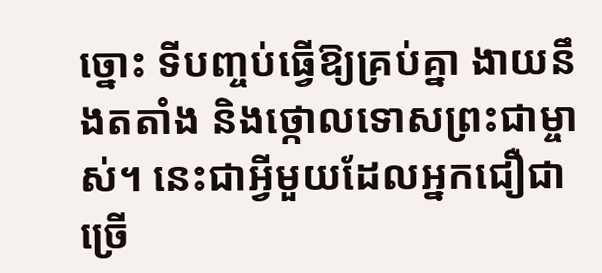ច្នោះ ទីបញ្ចប់ធ្វើឱ្យគ្រប់គ្នា ងាយនឹងតតាំង និងថ្កោលទោសព្រះជាម្ចាស់។ នេះជាអ្វីមួយដែលអ្នកជឿជាច្រើ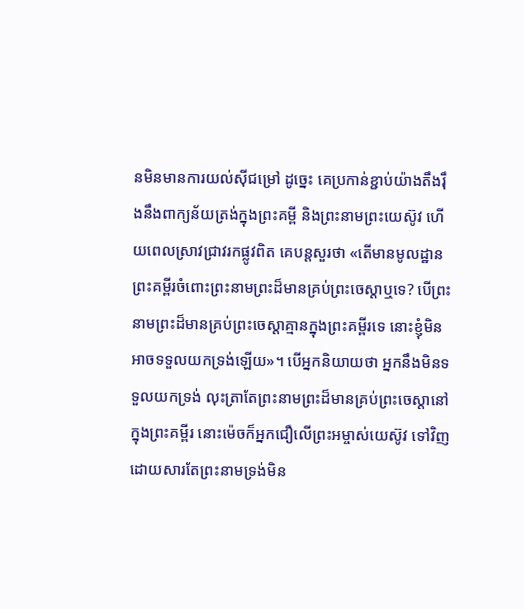នមិនមានការយល់ស៊ីជម្រៅ ដូច្នេះ គេប្រកាន់ខ្ជាប់យ៉ាងតឹងរ៉ឹងនឹងពាក្យន័យត្រង់ក្នុងព្រះគម្ពី និងព្រះនាមព្រះយេស៊ូវ ហើយពេលស្រាវជ្រាវរកផ្លូវពិត គេបន្តសួរថា «តើមានមូលដ្ឋានព្រះគម្ពីរចំពោះព្រះនាមព្រះដ៏មានគ្រប់ព្រះចេស្ដាឬទេ? បើព្រះនាមព្រះដ៏មានគ្រប់ព្រះចេស្ដាគ្មានក្នុងព្រះគម្ពីរទេ នោះខ្ញុំមិនអាចទទួលយកទ្រង់ឡើយ»។ បើអ្នកនិយាយថា អ្នកនឹងមិនទទួលយកទ្រង់ លុះត្រាតែព្រះនាមព្រះដ៏មានគ្រប់ព្រះចេស្ដានៅក្នុងព្រះគម្ពីរ នោះម៉េចក៏អ្នកជឿលើព្រះអម្ចាស់យេស៊ូវ ទៅវិញ ដោយសារតែព្រះនាមទ្រង់មិន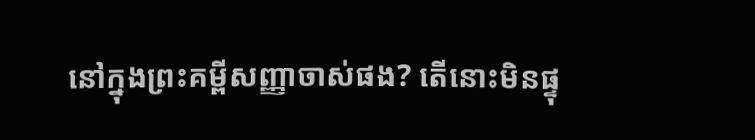នៅក្នុងព្រះគម្ពីសញ្ញាចាស់ផង? តើនោះមិនផ្ទុ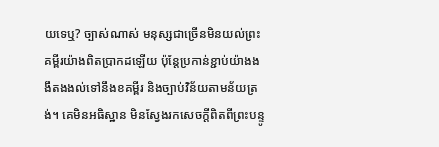យទេឬ? ច្បាស់ណាស់ មនុស្សជាច្រើនមិនយល់ព្រះគម្ពីរយ៉ាងពិតប្រាកដឡើយ ប៉ុន្តែប្រកាន់ខ្ជាប់យ៉ាងងងឹតងងល់ទៅនឹងខគម្ពីរ និងច្បាប់វិន័យតាមន័យត្រង់។ គេមិនអធិស្ឋាន មិនស្វែងរកសេចក្ដីពិតពីព្រះបន្ទូ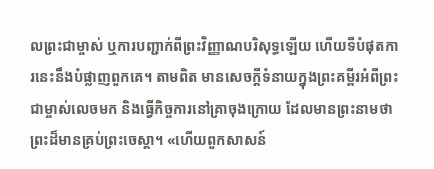លព្រះជាម្ចាស់ ឬការបញ្ជាក់ពីព្រះវិញ្ញាណបរិសុទ្ធឡើយ ហើយទីបំផុតការនេះនឹងបំផ្លាញពួកគេ។ តាមពិត មានសេចក្ដីទំនាយក្នុងព្រះគម្ពីរអំពីព្រះជាម្ចាស់លេចមក និងធ្វើកិច្ចការនៅគ្រាចុងក្រោយ ដែលមានព្រះនាមថា ព្រះដ៏មានគ្រប់ព្រះចេស្ដា។ «ហើយពួកសាសន៍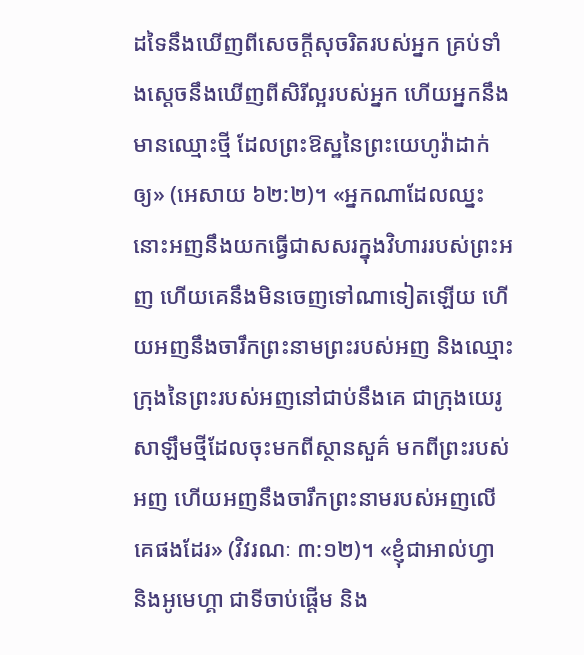ដទៃនឹងឃើញពីសេចក្ដីសុចរិតរបស់អ្នក គ្រប់ទាំងស្ដេចនឹងឃើញពីសិរីល្អរបស់អ្នក ហើយអ្នកនឹងមានឈ្មោះថ្មី ដែលព្រះឱស្ឋនៃព្រះយេហូវ៉ាដាក់ឲ្យ» (អេសាយ ៦២:២)។ «អ្នកណាដែលឈ្នះ នោះអញនឹងយកធ្វើជាសសរក្នុងវិហាររបស់ព្រះអញ ហើយគេនឹងមិនចេញទៅណាទៀតឡើយ ហើយអញនឹងចារឹកព្រះនាមព្រះរបស់អញ និងឈ្មោះក្រុងនៃព្រះរបស់អញនៅជាប់នឹងគេ ជាក្រុងយេរូសាឡឹមថ្មីដែលចុះមកពីស្ថានសួគ៌ មកពីព្រះរបស់អញ ហើយអញនឹងចារឹកព្រះនាមរបស់អញលើគេផងដែរ» (វិវរណៈ ៣:១២)។ «ខ្ញុំជាអាល់ហ្វា និងអូមេហ្គា ជាទីចាប់ផ្ដើម និង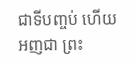ជាទីបញ្ចប់ ហើយអញជា ព្រះ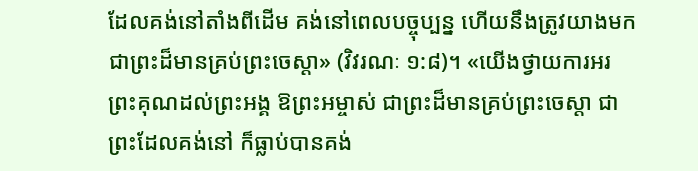ដែលគង់នៅតាំងពីដើម គង់នៅពេលបច្ចុប្បន្ន ហើយនឹងត្រូវយាងមក ជាព្រះដ៏មានគ្រប់ព្រះចេស្ដា» (វិវរណៈ ១:៨)។ «យើងថ្វាយការអរព្រះគុណដល់ព្រះអង្គ ឱព្រះអម្ចាស់ ជាព្រះដ៏មានគ្រប់ព្រះចេស្ដា ជាព្រះដែលគង់នៅ ក៏ធ្លាប់បានគង់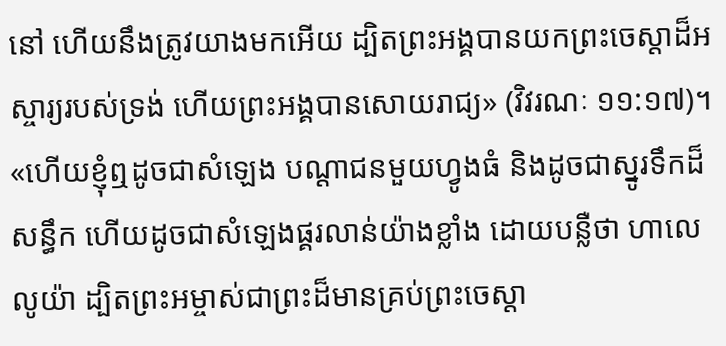នៅ ហើយនឹងត្រូវយាងមកអើយ ដ្បិតព្រះអង្គបានយកព្រះចេស្ដាដ៏អស្ចារ្យរបស់ទ្រង់ ហើយព្រះអង្គបានសោយរាជ្យ» (វិវរណៈ ១១:១៧)។ «ហើយខ្ញុំឮដូចជាសំឡេង បណ្ដាជនមួយហ្វូងធំ និងដូចជាស្នូរទឹកដ៏សន្ធឹក ហើយដូចជាសំឡេងផ្គរលាន់យ៉ាងខ្លាំង ដោយបន្លឺថា ហាលេលូយ៉ា ដ្បិតព្រះអម្ចាស់ជាព្រះដ៏មានគ្រប់ព្រះចេស្ដា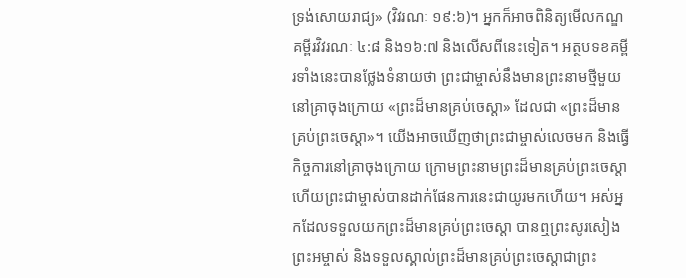ទ្រង់សោយរាជ្យ» (វិវរណៈ ១៩:៦)។ អ្នកក៏អាចពិនិត្យមើលកណ្ឌគម្ពីរវិវរណៈ ៤:៨ និង១៦:៧ និងលើសពីនេះទៀត។ អត្ថបទខគម្ពីរទាំងនេះបានថ្លែងទំនាយថា ព្រះជាម្ចាស់នឹងមានព្រះនាមថ្មីមួយនៅគ្រាចុងក្រោយ «ព្រះដ៏មានគ្រប់ចេស្ដា» ដែលជា «ព្រះដ៏មានគ្រប់ព្រះចេស្ដា»។ យើងអាចឃើញថាព្រះជាម្ចាស់លេចមក និងធ្វើកិច្ចការនៅគ្រាចុងក្រោយ ក្រោមព្រះនាមព្រះដ៏មានគ្រប់ព្រះចេស្ដា ហើយព្រះជាម្ចាស់បានដាក់ផែនការនេះជាយូរមកហើយ។ អស់អ្នកដែលទទួលយកព្រះដ៏មានគ្រប់ព្រះចេស្ដា បានឮព្រះសូរសៀងព្រះអម្ចាស់ និងទទួលស្គាល់ព្រះដ៏មានគ្រប់ព្រះចេស្ដាជាព្រះ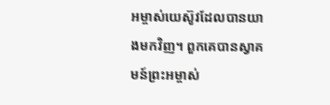អម្ចាស់យេស៊ូវដែលបានយាងមកវិញ។ ពួកគេបានស្វាគមន៍ព្រះអម្ចាស់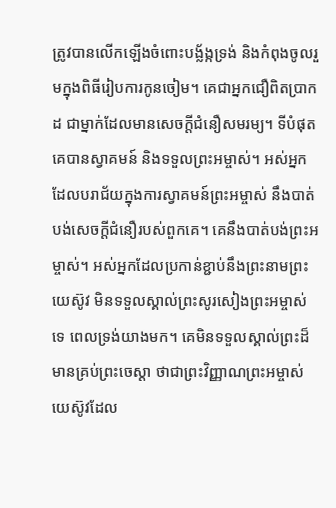ត្រូវបានលើកឡើងចំពោះបង្ល័ង្កទ្រង់ និងកំពុងចូលរួមក្នុងពិធីរៀបការកូនចៀម។ គេជាអ្នកជឿពិតប្រាកដ ជាម្នាក់ដែលមានសេចក្ដីជំនឿសមរម្យ។ ទីបំផុត គេបានស្វាគមន៍ និងទទួលព្រះអម្ចាស់។ អស់អ្នកដែលបរាជ័យក្នុងការស្វាគមន៍ព្រះអម្ចាស់ នឹងបាត់បង់សេចក្ដីជំនឿរបស់ពួកគេ។ គេនឹងបាត់បង់ព្រះអម្ចាស់។ អស់អ្នកដែលប្រកាន់ខ្ជាប់នឹងព្រះនាមព្រះយេស៊ូវ មិនទទួលស្គាល់ព្រះសូរសៀងព្រះអម្ចាស់ទេ ពេលទ្រង់យាងមក។ គេមិនទទួលស្គាល់ព្រះដ៏មានគ្រប់ព្រះចេស្ដា ថាជាព្រះវិញ្ញាណព្រះអម្ចាស់យេស៊ូវដែល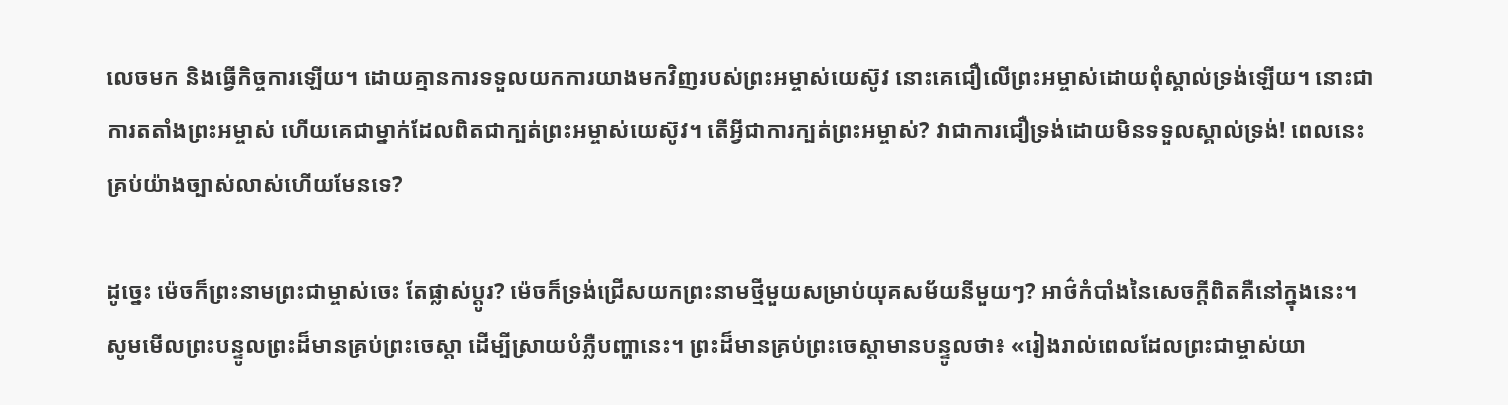លេចមក និងធ្វើកិច្ចការឡើយ។ ដោយគ្មានការទទួលយកការយាងមកវិញរបស់ព្រះអម្ចាស់យេស៊ូវ នោះគេជឿលើព្រះអម្ចាស់ដោយពុំស្គាល់ទ្រង់ឡើយ។ នោះជាការតតាំងព្រះអម្ចាស់ ហើយគេជាម្នាក់ដែលពិតជាក្បត់ព្រះអម្ចាស់យេស៊ូវ។ តើអ្វីជាការក្បត់ព្រះអម្ចាស់? វាជាការជឿទ្រង់ដោយមិនទទួលស្គាល់ទ្រង់! ពេលនេះ គ្រប់យ៉ាងច្បាស់លាស់ហើយមែនទេ?

ដូច្នេះ ម៉េចក៏ព្រះនាមព្រះជាម្ចាស់ចេះ តែផ្លាស់ប្ដូរ? ម៉េចក៏ទ្រង់ជ្រើសយកព្រះនាមថ្មីមួយសម្រាប់យុគសម័យនីមួយៗ? អាថ៌កំបាំងនៃសេចក្ដីពិតគឺនៅក្នុងនេះ។ សូមមើលព្រះបន្ទូលព្រះដ៏មានគ្រប់ព្រះចេស្ដា ដើម្បីស្រាយបំភ្លឺបញ្ហានេះ។ ព្រះដ៏មានគ្រប់ព្រះចេស្ដាមានបន្ទូលថា៖ «រៀងរាល់ពេលដែលព្រះជាម្ចាស់យា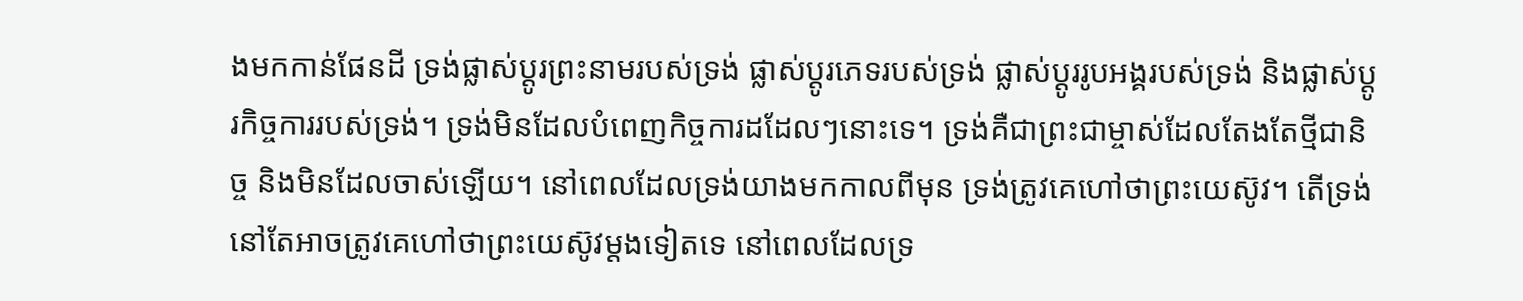ងមកកាន់ផែនដី ទ្រង់ផ្លាស់ប្ដូរព្រះនាមរបស់ទ្រង់ ផ្លាស់ប្ដូរភេទរបស់ទ្រង់ ផ្លាស់ប្ដូររូបអង្គរបស់ទ្រង់ និងផ្លាស់ប្ដូរកិច្ចការរបស់ទ្រង់។ ទ្រង់មិនដែលបំពេញកិច្ចការដដែលៗនោះទេ។ ទ្រង់គឺជាព្រះជាម្ចាស់ដែលតែងតែថ្មីជានិច្ច និងមិនដែលចាស់ឡើយ។ នៅពេលដែលទ្រង់យាងមកកាលពីមុន ទ្រង់ត្រូវគេហៅថាព្រះយេស៊ូវ។ តើទ្រង់នៅតែអាចត្រូវគេហៅថាព្រះយេស៊ូវម្តងទៀតទេ នៅពេលដែលទ្រ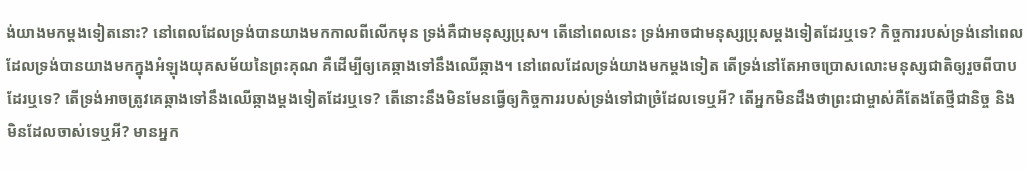ង់យាងមកម្ដងទៀតនោះ? នៅពេលដែលទ្រង់បានយាងមកកាលពីលើកមុន ទ្រង់គឺជាមនុស្សប្រុស។ តើនៅពេលនេះ ទ្រង់អាចជាមនុស្សប្រុសម្ដងទៀតដែរឬទេ? កិច្ចការរបស់ទ្រង់នៅពេលដែលទ្រង់បានយាងមកក្នុងអំឡុងយុគសម័យនៃព្រះគុណ គឺដើម្បីឲ្យគេឆ្កាងទៅនឹងឈើឆ្កាង។ នៅពេលដែលទ្រង់យាងមកម្ដងទៀត តើទ្រង់នៅតែអាចប្រោសលោះមនុស្សជាតិឲ្យរួចពីបាបដែរឬទេ? តើទ្រង់អាចត្រូវគេឆ្កាងទៅនឹងឈើឆ្កាងម្ដងទៀតដែរឬទេ? តើនោះនឹងមិនមែនធ្វើឲ្យកិច្ចការរបស់ទ្រង់ទៅជាច្រំដែលទេឬអី? តើអ្នកមិនដឹងថាព្រះជាម្ចាស់គឺតែងតែថ្មីជានិច្ច និងមិនដែលចាស់ទេឬអី? មានអ្នក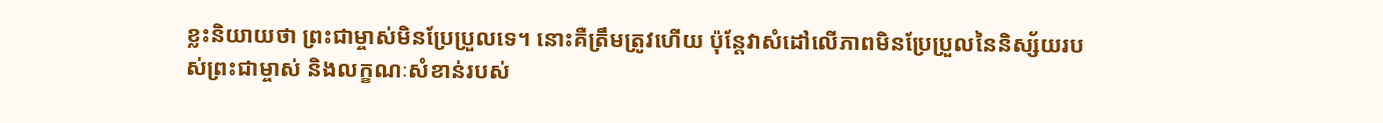ខ្លះនិយាយថា ព្រះជាម្ចាស់មិនប្រែប្រួលទេ។ នោះគឺត្រឹមត្រូវហើយ ប៉ុន្តែវាសំដៅលើភាពមិនប្រែប្រួលនៃនិស្ស័យរបស់ព្រះជាម្ចាស់ និងលក្ខណៈសំខាន់របស់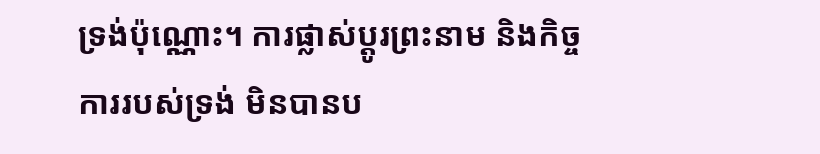ទ្រង់ប៉ុណ្ណោះ។ ការផ្លាស់ប្ដូរព្រះនាម និងកិច្ចការរបស់ទ្រង់ មិនបានប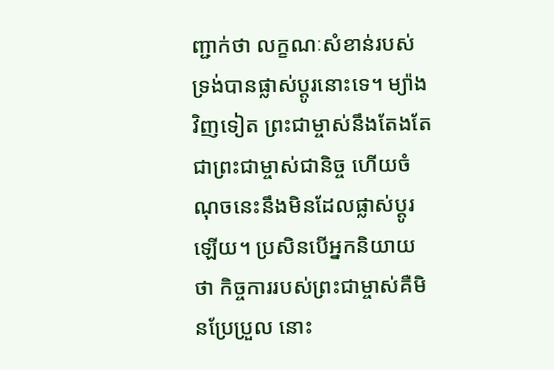ញ្ជាក់ថា លក្ខណៈសំខាន់របស់ទ្រង់បានផ្លាស់ប្ដូរនោះទេ។ ម្យ៉ាងវិញទៀត ព្រះជាម្ចាស់នឹងតែងតែជាព្រះជាម្ចាស់ជានិច្ច ហើយចំណុចនេះនឹងមិនដែលផ្លាស់ប្ដូរឡើយ។ ប្រសិនបើអ្នកនិយាយថា កិច្ចការរបស់ព្រះជាម្ចាស់គឺមិនប្រែប្រួល នោះ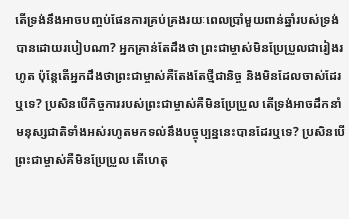តើទ្រង់នឹងអាចបញ្ចប់ផែនការគ្រប់គ្រងរយៈពេលប្រាំមួយពាន់ឆ្នាំរបស់ទ្រង់បានដោយរបៀបណា? អ្នកគ្រាន់តែដឹងថា ព្រះជាម្ចាស់មិនប្រែប្រួលជារៀងរហូត ប៉ុន្តែតើអ្នកដឹងថាព្រះជាម្ចាស់គឺតែងតែថ្មីជានិច្ច និងមិនដែលចាស់ដែរឬទេ? ប្រសិនបើកិច្ចការរបស់ព្រះជាម្ចាស់គឺមិនប្រែប្រួល តើទ្រង់អាចដឹកនាំមនុស្សជាតិទាំងអស់រហូតមកទល់នឹងបច្ចុប្បន្ននេះបានដែរឬទេ? ប្រសិនបើព្រះជាម្ចាស់គឺមិនប្រែប្រួល តើហេតុ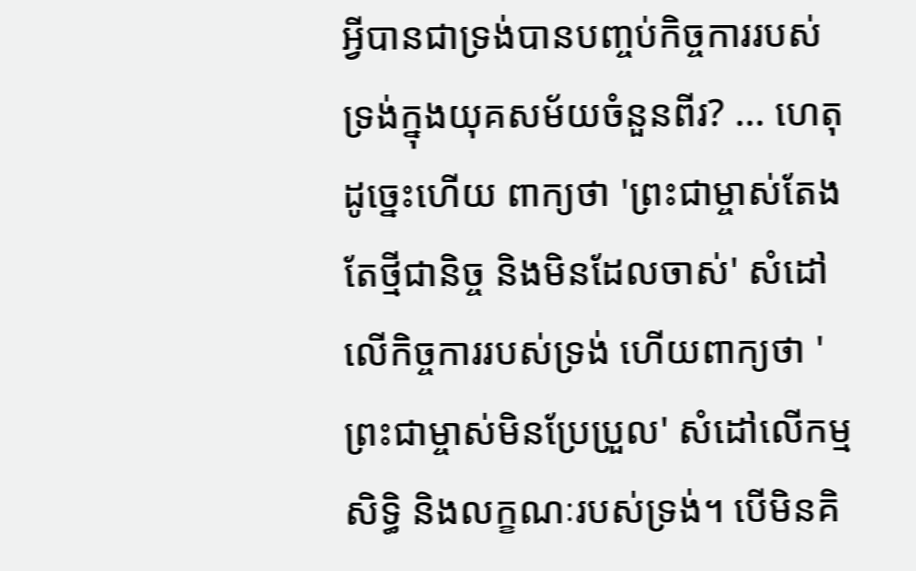អ្វីបានជាទ្រង់បានបញ្ចប់កិច្ចការរបស់ទ្រង់ក្នុងយុគសម័យចំនួនពីរ? ... ហេតុដូច្នេះហើយ ពាក្យថា 'ព្រះជាម្ចាស់តែងតែថ្មីជានិច្ច និងមិនដែលចាស់' សំដៅលើកិច្ចការរបស់ទ្រង់ ហើយពាក្យថា 'ព្រះជាម្ចាស់មិនប្រែប្រួល' សំដៅលើកម្មសិទ្ធិ និងលក្ខណៈរបស់ទ្រង់។ បើមិនគិ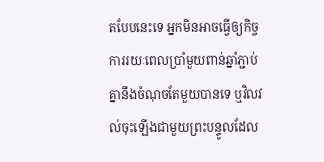តបែបនេះទេ អ្នកមិនអាចធ្វើឲ្យកិច្ចការរយៈពេលប្រាំមួយពាន់ឆ្នាំភ្ជាប់គ្នានឹងចំណុចតែមួយបានទេ ឬវិលវល់ចុះឡើងជាមួយព្រះបន្ទូលដែល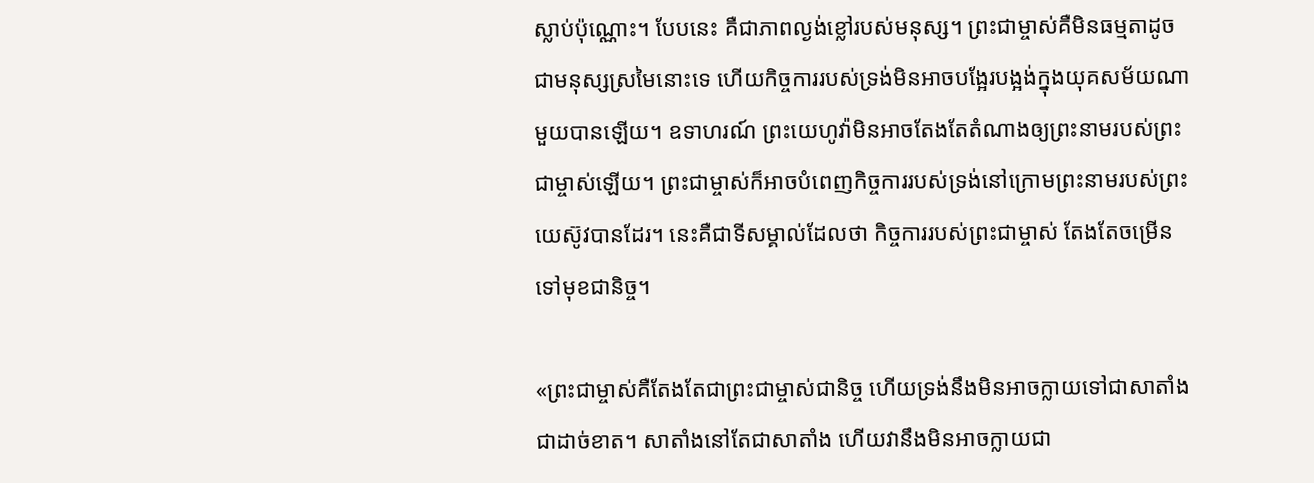ស្លាប់ប៉ុណ្ណោះ។ បែបនេះ គឺជាភាពល្ងង់ខ្លៅរបស់មនុស្ស។ ព្រះជាម្ចាស់គឺមិនធម្មតាដូចជាមនុស្សស្រមៃនោះទេ ហើយកិច្ចការរបស់ទ្រង់មិនអាចបង្អែរបង្អង់ក្នុងយុគសម័យណាមួយបានឡើយ។ ឧទាហរណ៍ ព្រះយេហូវ៉ាមិនអាចតែងតែតំណាងឲ្យព្រះនាមរបស់ព្រះជាម្ចាស់ឡើយ។ ព្រះជាម្ចាស់ក៏អាចបំពេញកិច្ចការរបស់ទ្រង់នៅក្រោមព្រះនាមរបស់ព្រះយេស៊ូវបានដែរ។ នេះគឺជាទីសម្គាល់ដែលថា កិច្ចការរបស់ព្រះជាម្ចាស់ តែងតែចម្រើនទៅមុខជានិច្ច។

«ព្រះជាម្ចាស់គឺតែងតែជាព្រះជាម្ចាស់ជានិច្ច ហើយទ្រង់នឹងមិនអាចក្លាយទៅជាសាតាំងជាដាច់ខាត។ សាតាំងនៅតែជាសាតាំង ហើយវានឹងមិនអាចក្លាយជា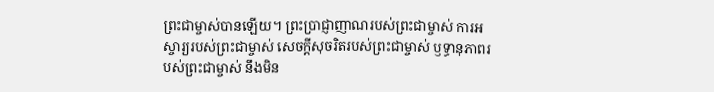ព្រះជាម្ចាស់បានឡើយ។ ព្រះប្រាជ្ញាញាណរបស់ព្រះជាម្ចាស់ ការអស្ចារ្យរបស់ព្រះជាម្ចាស់ សេចក្ដីសុចរិតរបស់ព្រះជាម្ចាស់ ឫទ្ធានុភាពរបស់ព្រះជាម្ចាស់ នឹងមិន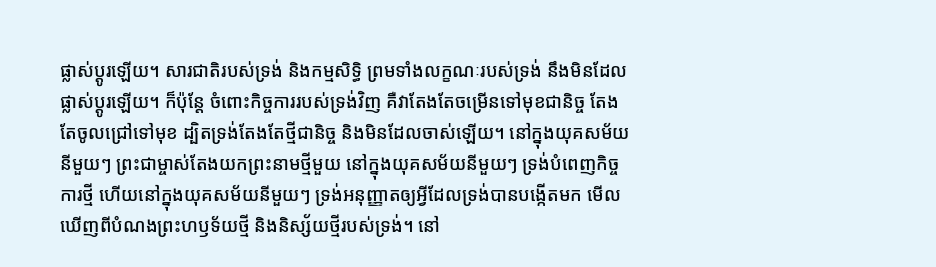ផ្លាស់ប្ដូរឡើយ។ សារជាតិរបស់ទ្រង់ និងកម្មសិទ្ធិ ព្រមទាំងលក្ខណៈរបស់ទ្រង់ នឹងមិនដែលផ្លាស់ប្ដូរឡើយ។ ក៏ប៉ុន្តែ ចំពោះកិច្ចការរបស់ទ្រង់វិញ គឺវាតែងតែចម្រើនទៅមុខជានិច្ច តែងតែចូលជ្រៅទៅមុខ ដ្បិតទ្រង់តែងតែថ្មីជានិច្ច និងមិនដែលចាស់ឡើយ។ នៅក្នុងយុគសម័យនីមួយៗ ព្រះជាម្ចាស់តែងយកព្រះនាមថ្មីមួយ នៅក្នុងយុគសម័យនីមួយៗ ទ្រង់បំពេញកិច្ចការថ្មី ហើយនៅក្នុងយុគសម័យនីមួយៗ ទ្រង់អនុញ្ញាតឲ្យអ្វីដែលទ្រង់បានបង្កើតមក មើលឃើញពីបំណងព្រះហឫទ័យថ្មី និងនិស្ស័យថ្មីរបស់ទ្រង់។ នៅ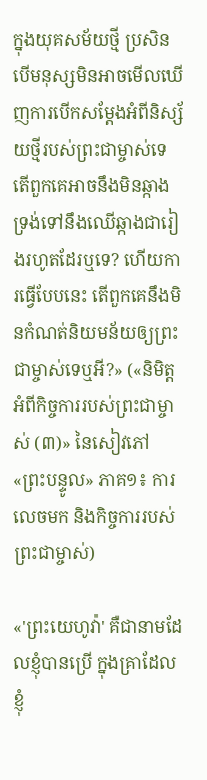ក្នុងយុគសម័យថ្មី ប្រសិនបើមនុស្សមិនអាចមើលឃើញការបើកសម្ដែងអំពីនិស្ស័យថ្មីរបស់ព្រះជាម្ចាស់ទេ តើពួកគេអាចនឹងមិនឆ្កាងទ្រង់ទៅនឹងឈើឆ្កាងជារៀងរហូតដែរឬទេ? ហើយការធ្វើបែបនេះ តើពួកគេនឹងមិនកំណត់និយមន័យឲ្យព្រះជាម្ចាស់ទេឬអី?» («និមិត្តអំពីកិច្ចការរបស់ព្រះជាម្ចាស់ (៣)» នៃសៀវភៅ «ព្រះបន្ទូល» ភាគ១៖ ការលេចមក និងកិច្ចការរបស់ព្រះជាម្ចាស់)

«'ព្រះយេហូវ៉ា' គឺជានាមដែលខ្ញុំបានប្រើ ក្នុងគ្រាដែលខ្ញុំ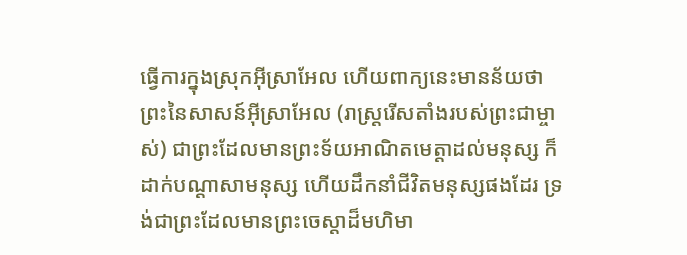ធ្វើការក្នុងស្រុកអ៊ីស្រាអែល ហើយពាក្យនេះមានន័យថា ព្រះនៃសាសន៍អ៊ីស្រាអែល (រាស្ត្ររើសតាំងរបស់ព្រះជាម្ចាស់) ជាព្រះដែលមានព្រះទ័យអាណិតមេត្តាដល់មនុស្ស ក៏ដាក់បណ្ដាសាមនុស្ស ហើយដឹកនាំជីវិតមនុស្សផងដែរ ទ្រង់ជាព្រះដែលមានព្រះចេស្ដាដ៏មហិមា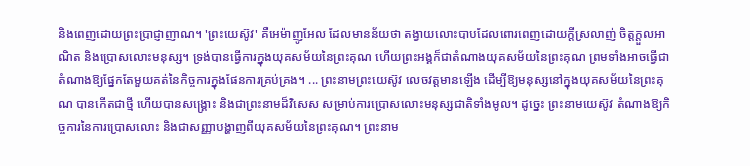និងពេញដោយព្រះប្រាជ្ញាញាណ។ 'ព្រះយេស៊ូវ' គឺអេម៉ាញូអែល ដែលមានន័យថា តង្វាយលោះបាបដែលពោរពេញដោយក្ដីស្រលាញ់ ចិត្តក្ដួលអាណិត និងប្រោសលោះមនុស្ស។ ទ្រង់បានធ្វើការក្នុងយុគសម័យនៃព្រះគុណ ហើយព្រះអង្គក៏ជាតំណាងយុគសម័យនៃព្រះគុណ ព្រមទាំងអាចធ្វើជាតំណាងឱ្យផ្នែកតែមួយគត់នៃកិច្ចការក្នុងផែនការគ្រប់គ្រង។ ... ព្រះនាមព្រះយេស៊ូវ លេចវត្តមានឡើង ដើម្បីឱ្យមនុស្សនៅក្នុងយុគសម័យនៃព្រះគុណ បានកើតជាថ្មី ហើយបានសង្គ្រោះ និងជាព្រះនាមដ៏វិសេស សម្រាប់ការប្រោសលោះមនុស្សជាតិទាំងមូល។ ដូច្នេះ ព្រះនាមយេស៊ូវ តំណាងឱ្យកិច្ចការនៃការប្រោសលោះ និងជាសញ្ញាបង្ហាញពីយុគសម័យនៃព្រះគុណ។ ព្រះនាម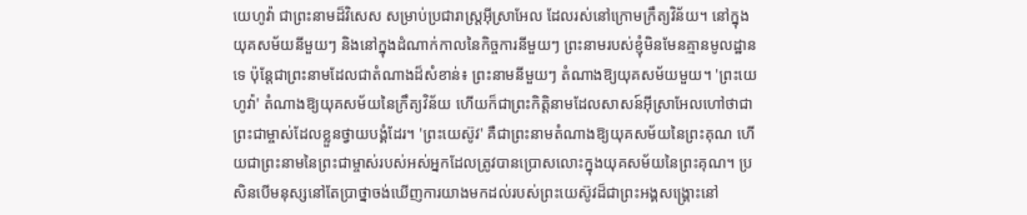យេហូវ៉ា ជាព្រះនាមដ៏វិសេស សម្រាប់ប្រជារាស្ត្រអ៊ីស្រាអែល ដែលរស់នៅក្រោមក្រឹត្យវិន័យ។ នៅក្នុងយុគសម័យនីមួយៗ និងនៅក្នុងដំណាក់កាលនៃកិច្ចការនីមួយៗ ព្រះនាមរបស់ខ្ញុំមិនមែនគ្មានមូលដ្ឋានទេ ប៉ុន្តែជាព្រះនាមដែលជាតំណាងដ៏សំខាន់៖ ព្រះនាមនីមួយៗ តំណាងឱ្យយុគសម័យមួយ។ 'ព្រះយេហូវ៉ា' តំណាងឱ្យយុគសម័យនៃក្រឹត្យវិន័យ ហើយក៏ជាព្រះកិត្តិនាមដែលសាសន៍អ៊ីស្រាអែលហៅថាជាព្រះជាម្ចាស់ដែលខ្លួនថ្វាយបង្គំដែរ។ 'ព្រះយេស៊ូវ' គឺជាព្រះនាមតំណាងឱ្យយុគសម័យនៃព្រះគុណ ហើយជាព្រះនាមនៃព្រះជាម្ចាស់របស់អស់អ្នកដែលត្រូវបានប្រោសលោះក្នុងយុគសម័យនៃព្រះគុណ។ ប្រសិនបើមនុស្សនៅតែប្រាថ្នាចង់ឃើញការយាងមកដល់របស់ព្រះយេស៊ូវដ៏ជាព្រះអង្គសង្គ្រោះនៅ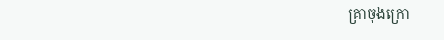គ្រាចុងក្រោ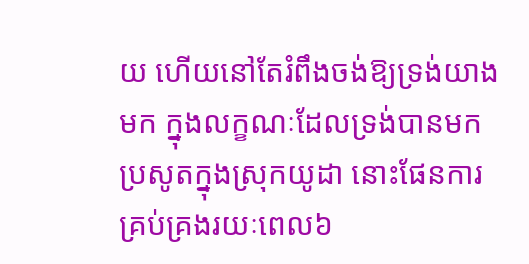យ ហើយនៅតែរំពឹងចង់ឱ្យទ្រង់យាងមក ក្នុងលក្ខណៈដែលទ្រង់បានមកប្រសូតក្នុងស្រុកយូដា នោះផែនការគ្រប់គ្រងរយៈពេល៦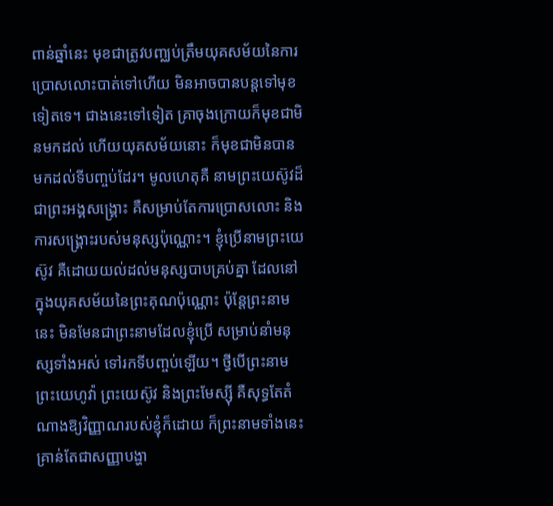ពាន់ឆ្នាំនេះ មុខជាត្រូវបញ្ឈប់ត្រឹមយុគសម័យនៃការប្រោសលោះបាត់ទៅហើយ មិនអាចបានបន្តទៅមុខទៀតទេ។ ជាងនេះទៅទៀត គ្រាចុងក្រោយក៏មុខជាមិនមកដល់ ហើយយុគសម័យនោះ ក៏មុខជាមិនបានមកដល់ទីបញ្ចប់ដែរ។ មូលហេតុគឺ នាមព្រះយេស៊ូវដ៏ជាព្រះអង្គសង្គ្រោះ គឺសម្រាប់តែការប្រោសលោះ និងការសង្គ្រោះរបស់មនុស្សប៉ុណ្ណោះ។ ខ្ញុំប្រើនាមព្រះយេស៊ូវ គឺដោយយល់ដល់មនុស្សបាបគ្រប់គ្នា ដែលនៅក្នុងយុគសម័យនៃព្រះគុណប៉ុណ្ណោះ ប៉ុន្តែព្រះនាមនេះ មិនមែនជាព្រះនាមដែលខ្ញុំប្រើ សម្រាប់នាំមនុស្សទាំងអស់ ទៅរកទីបញ្ចប់ឡើយ។ ថ្វីបើព្រះនាម ព្រះយេហូវ៉ា ព្រះយេស៊ូវ និងព្រះមែស្ស៊ី គឺសុទ្ធតែតំណាងឱ្យវិញ្ញាណរបស់ខ្ញុំក៏ដោយ ក៏ព្រះនាមទាំងនេះ គ្រាន់តែជាសញ្ញាបង្ហា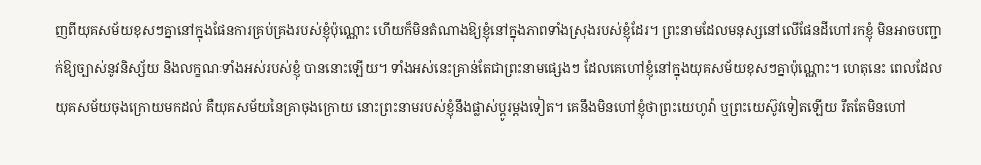ញពីយុគសម័យខុសៗគ្នានៅក្នុងផែនការគ្រប់គ្រងរបស់ខ្ញុំប៉ុណ្ណោះ ហើយក៏មិនតំណាងឱ្យខ្ញុំនៅក្នុងភាពទាំងស្រុងរបស់ខ្ញុំដែរ។ ព្រះនាមដែលមនុស្សនៅលើផែនដីហៅរកខ្ញុំ មិនអាចបញ្ជាក់ឱ្យច្បាស់នូវនិស្ស័យ និងលក្ខណៈទាំងអស់របស់ខ្ញុំ បាននោះឡើយ។ ទាំងអស់នេះគ្រាន់តែជាព្រះនាមផ្សេងៗ ដែលគេហៅខ្ញុំនៅក្នុងយុគសម័យខុសៗគ្នាប៉ុណ្ណោះ។ ហេតុនេះ ពេលដែលយុគសម័យចុងក្រោយមកដល់ គឺយុគសម័យនៃគ្រាចុងក្រោយ នោះព្រះនាមរបស់ខ្ញុំនឹងផ្លាស់ប្ដូរម្ដងទៀត។ គេនឹងមិនហៅខ្ញុំថាព្រះយេហូវ៉ា ឬព្រះយេស៊ូវទៀតឡើយ រឹតតែមិនហៅ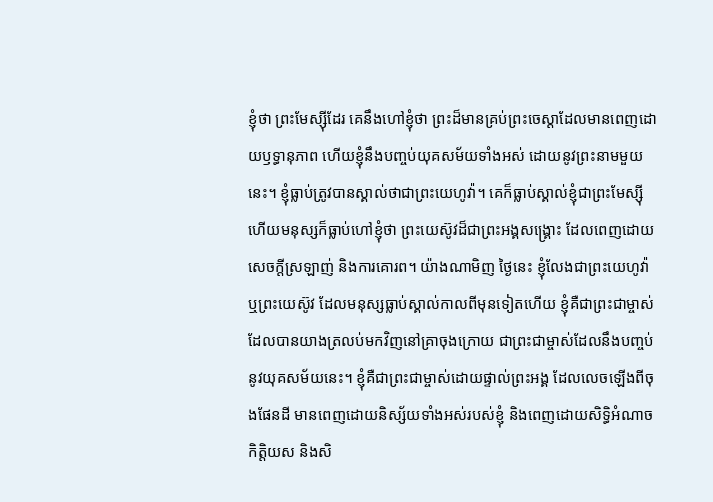ខ្ញុំថា ព្រះមែស្ស៊ីដែរ គេនឹងហៅខ្ញុំថា ព្រះដ៏មានគ្រប់ព្រះចេស្ដាដែលមានពេញដោយឫទ្ធានុភាព ហើយខ្ញុំនឹងបញ្ចប់យុគសម័យទាំងអស់ ដោយនូវព្រះនាមមួយនេះ។ ខ្ញុំធ្លាប់ត្រូវបានស្គាល់ថាជាព្រះយេហូវ៉ា។ គេក៏ធ្លាប់ស្គាល់ខ្ញុំជាព្រះមែស្ស៊ី ហើយមនុស្សក៏ធ្លាប់ហៅខ្ញុំថា ព្រះយេស៊ូវដ៏ជាព្រះអង្គសង្គ្រោះ ដែលពេញដោយសេចក្ដីស្រឡាញ់ និងការគោរព។ យ៉ាងណាមិញ ថ្ងៃនេះ ខ្ញុំលែងជាព្រះយេហូវ៉ា ឬព្រះយេស៊ូវ ដែលមនុស្សធ្លាប់ស្គាល់កាលពីមុនទៀតហើយ ខ្ញុំគឺជាព្រះជាម្ចាស់ដែលបានយាងត្រលប់មកវិញនៅគ្រាចុងក្រោយ ជាព្រះជាម្ចាស់ដែលនឹងបញ្ចប់នូវយុគសម័យនេះ។ ខ្ញុំគឺជាព្រះជាម្ចាស់ដោយផ្ទាល់ព្រះអង្គ ដែលលេចឡើងពីចុងផែនដី មានពេញដោយនិស្ស័យទាំងអស់របស់ខ្ញុំ និងពេញដោយសិទ្ធិអំណាច កិត្តិយស និងសិ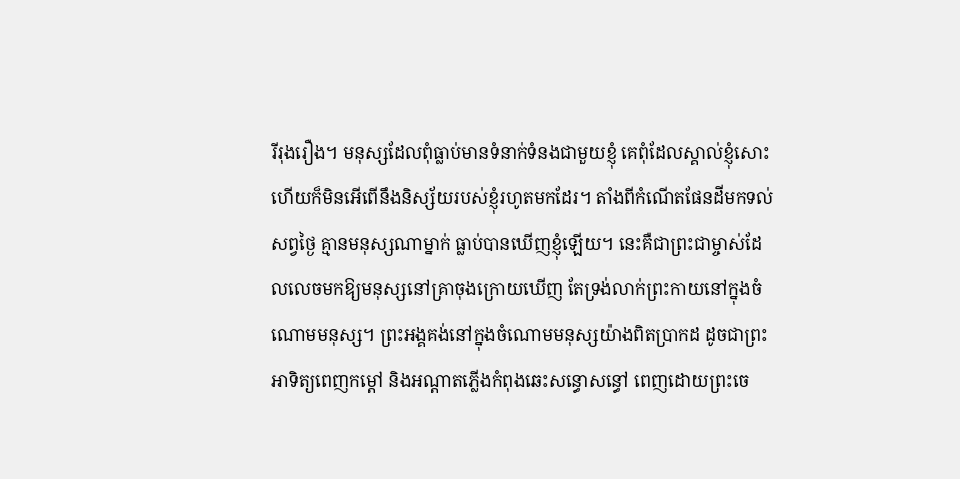រីរុងរឿង។ មនុស្សដែលពុំធ្លាប់មានទំនាក់ទំនងជាមួយខ្ញុំ គេពុំដែលស្គាល់ខ្ញុំសោះ ហើយក៏មិនអើពើនឹងនិស្ស័យរបស់ខ្ញុំរហូតមកដែរ។ តាំងពីកំណើតផែនដីមកទល់សព្វថ្ងៃ គ្មានមនុស្សណាម្នាក់ ធ្លាប់បានឃើញខ្ញុំឡើយ។ នេះគឺជាព្រះជាម្ចាស់ដែលលេចមកឱ្យមនុស្សនៅគ្រាចុងក្រោយឃើញ តែទ្រង់លាក់ព្រះកាយនៅក្នុងចំណោមមនុស្ស។ ព្រះអង្គគង់នៅក្នុងចំណោមមនុស្សយ៉ាងពិតប្រាកដ ដូចជាព្រះអាទិត្យពេញកម្ដៅ និងអណ្ដាតភ្លើងកំពុងឆេះសន្ធោសន្ធៅ ពេញដោយព្រះចេ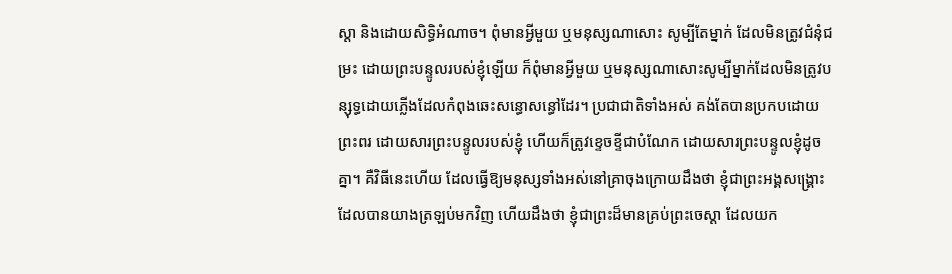ស្ដា និងដោយសិទ្ធិអំណាច។ ពុំមានអ្វីមួយ ឬមនុស្សណាសោះ សូម្បីតែម្នាក់ ដែលមិនត្រូវជំនុំជម្រះ ដោយព្រះបន្ទូលរបស់ខ្ញុំឡើយ ក៏ពុំមានអ្វីមួយ ឬមនុស្សណាសោះសូម្បីម្នាក់ដែលមិនត្រូវបន្សុទ្ធដោយភ្លើងដែលកំពុងឆេះសន្ធោសន្ធៅដែរ។ ប្រជាជាតិទាំងអស់ គង់តែបានប្រកបដោយព្រះពរ ដោយសារព្រះបន្ទូលរបស់ខ្ញុំ ហើយក៏ត្រូវខ្ទេចខ្ទីជាបំណែក ដោយសារព្រះបន្ទូលខ្ញុំដូចគ្នា។ គឺវិធីនេះហើយ ដែលធ្វើឱ្យមនុស្សទាំងអស់នៅគ្រាចុងក្រោយដឹងថា ខ្ញុំជាព្រះអង្គសង្គ្រោះដែលបានយាងត្រឡប់មកវិញ ហើយដឹងថា ខ្ញុំជាព្រះដ៏មានគ្រប់ព្រះចេស្ដា ដែលយក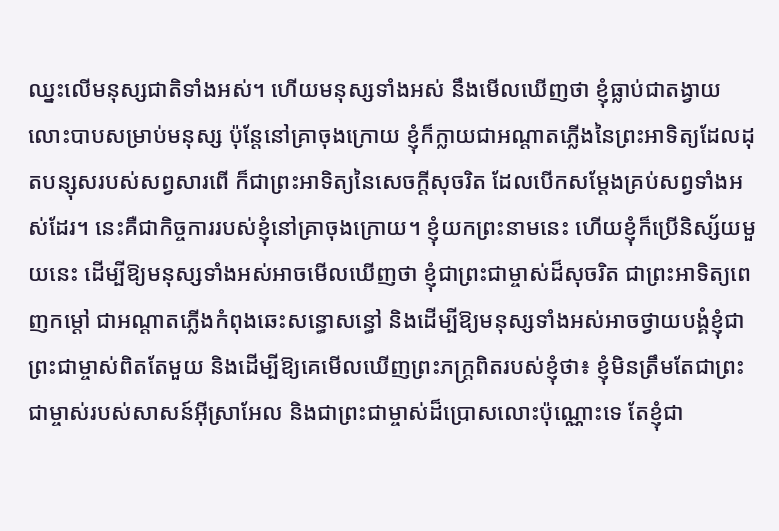ឈ្នះលើមនុស្សជាតិទាំងអស់។ ហើយមនុស្សទាំងអស់ នឹងមើលឃើញថា ខ្ញុំធ្លាប់ជាតង្វាយលោះបាបសម្រាប់មនុស្ស ប៉ុន្តែនៅគ្រាចុងក្រោយ ខ្ញុំក៏ក្លាយជាអណ្ដាតភ្លើងនៃព្រះអាទិត្យដែលដុតបន្សុសរបស់សព្វសារពើ ក៏ជាព្រះអាទិត្យនៃសេចក្ដីសុចរិត ដែលបើកសម្ដែងគ្រប់សព្វទាំងអស់ដែរ។ នេះគឺជាកិច្ចការរបស់ខ្ញុំនៅគ្រាចុងក្រោយ។ ខ្ញុំយកព្រះនាមនេះ ហើយខ្ញុំក៏ប្រើនិស្ស័យមួយនេះ ដើម្បីឱ្យមនុស្សទាំងអស់អាចមើលឃើញថា ខ្ញុំជាព្រះជាម្ចាស់ដ៏សុចរិត ជាព្រះអាទិត្យពេញកម្ដៅ ជាអណ្ដាតភ្លើងកំពុងឆេះសន្ធោសន្ធៅ និងដើម្បីឱ្យមនុស្សទាំងអស់អាចថ្វាយបង្គំខ្ញុំជាព្រះជាម្ចាស់ពិតតែមួយ និងដើម្បីឱ្យគេមើលឃើញព្រះភក្ត្រពិតរបស់ខ្ញុំថា៖ ខ្ញុំមិនត្រឹមតែជាព្រះជាម្ចាស់របស់សាសន៍អ៊ីស្រាអែល និងជាព្រះជាម្ចាស់ដ៏ប្រោសលោះប៉ុណ្ណោះទេ តែខ្ញុំជា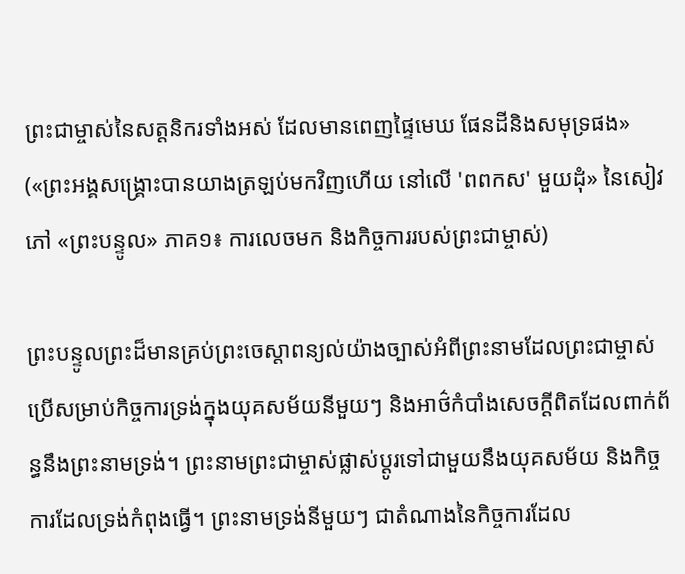ព្រះជាម្ចាស់នៃសត្តនិករទាំងអស់ ដែលមានពេញផ្ទៃមេឃ ផែនដីនិងសមុទ្រផង» («ព្រះអង្គសង្គ្រោះបានយាងត្រឡប់មកវិញហើយ នៅលើ 'ពពកស' មួយដុំ» នៃសៀវភៅ «ព្រះបន្ទូល» ភាគ១៖ ការលេចមក និងកិច្ចការរបស់ព្រះជាម្ចាស់)

ព្រះបន្ទូលព្រះដ៏មានគ្រប់ព្រះចេស្ដាពន្យល់យ៉ាងច្បាស់អំពីព្រះនាមដែលព្រះជាម្ចាស់ប្រើសម្រាប់កិច្ចការទ្រង់ក្នុងយុគសម័យនីមួយៗ និងអាថ៌កំបាំងសេចក្ដីពិតដែលពាក់ព័ន្ធនឹងព្រះនាមទ្រង់។ ព្រះនាមព្រះជាម្ចាស់ផ្លាស់ប្ដូរទៅជាមួយនឹងយុគសម័យ និងកិច្ចការដែលទ្រង់កំពុងធ្វើ។ ព្រះនាមទ្រង់នីមួយៗ ជាតំណាងនៃកិច្ចការដែល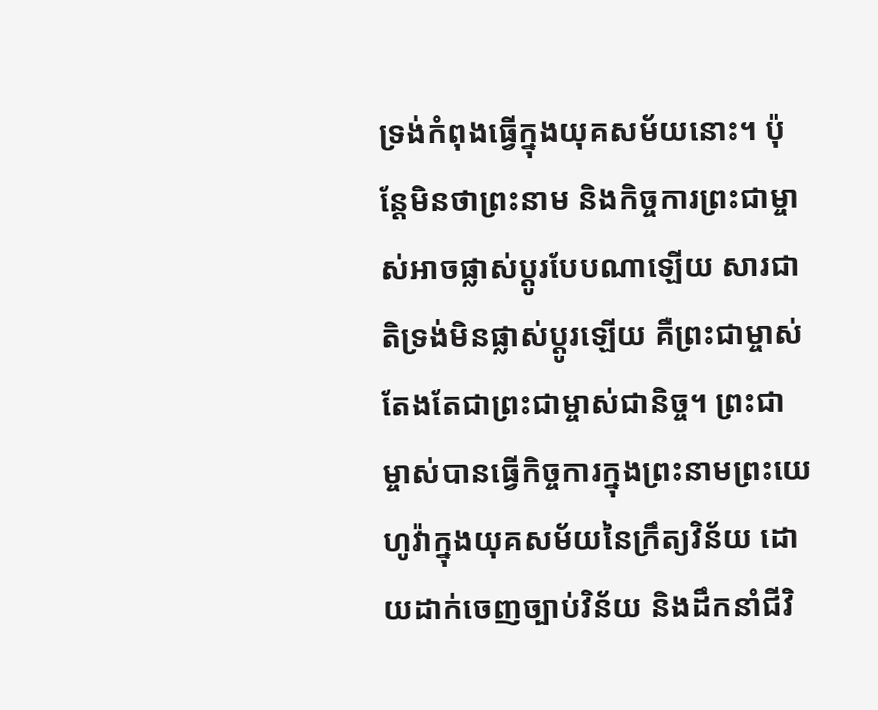ទ្រង់កំពុងធ្វើក្នុងយុគសម័យនោះ។ ប៉ុន្តែមិនថាព្រះនាម និងកិច្ចការព្រះជាម្ចាស់អាចផ្លាស់ប្ដូរបែបណាឡើយ សារជាតិទ្រង់មិនផ្លាស់ប្ដូរឡើយ គឺព្រះជាម្ចាស់តែងតែជាព្រះជាម្ចាស់ជានិច្ច។ ព្រះជាម្ចាស់បានធ្វើកិច្ចការក្នុងព្រះនាមព្រះយេហូវ៉ាក្នុងយុគសម័យនៃក្រឹត្យវិន័យ ដោយដាក់ចេញច្បាប់វិន័យ និងដឹកនាំជីវិ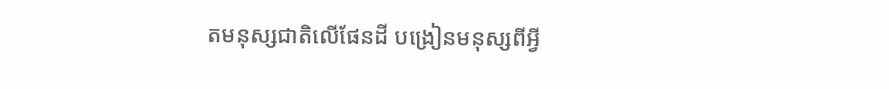តមនុស្សជាតិលើផែនដី បង្រៀនមនុស្សពីអ្វី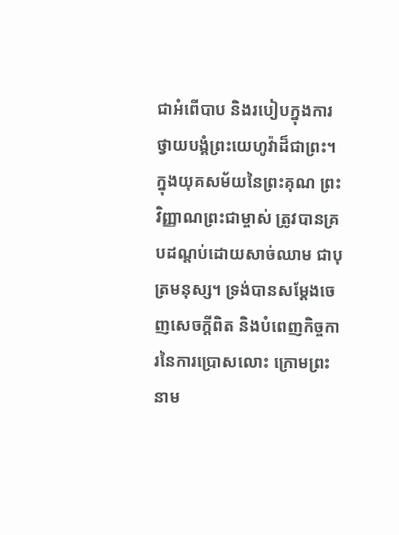ជាអំពើបាប និងរបៀបក្នុងការថ្វាយបង្គំព្រះយេហូវ៉ាដ៏ជាព្រះ។ ក្នុងយុគសម័យនៃព្រះគុណ ព្រះវិញ្ញាណព្រះជាម្ចាស់ ត្រូវបានគ្របដណ្ដប់ដោយសាច់ឈាម ជាបុត្រមនុស្ស។ ទ្រង់បានសម្ដែងចេញសេចក្ដីពិត និងបំពេញកិច្ចការនៃការប្រោសលោះ ក្រោមព្រះនាម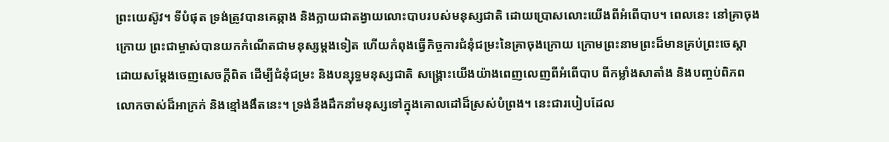ព្រះយេស៊ូវ។ ទីបំផុត ទ្រង់ត្រូវបានគេឆ្កាង និងក្លាយជាតង្វាយលោះបាបរបស់មនុស្សជាតិ ដោយប្រោសលោះយើងពីអំពើបាប។ ពេលនេះ នៅគ្រាចុងក្រោយ ព្រះជាម្ចាស់បានយកកំណើតជាមនុស្សម្ដងទៀត ហើយកំពុងធ្វើកិច្ចការជំនុំជម្រះនៃគ្រាចុងក្រោយ ក្រោមព្រះនាមព្រះដ៏មានគ្រប់ព្រះចេស្ដា ដោយសម្ដែងចេញសេចក្ដីពិត ដើម្បីជំនុំជម្រះ និងបន្សុទ្ធមនុស្សជាតិ សង្គ្រោះយើងយ៉ាងពេញលេញពីអំពើបាប ពីកម្លាំងសាតាំង និងបញ្ចប់ពិភពលោកចាស់ដ៏អាក្រក់ និងខ្មៅងងឹតនេះ។ ទ្រង់នឹងដឹកនាំមនុស្សទៅក្នុងគោលដៅដ៏ស្រស់បំព្រង។ នេះជារបៀបដែល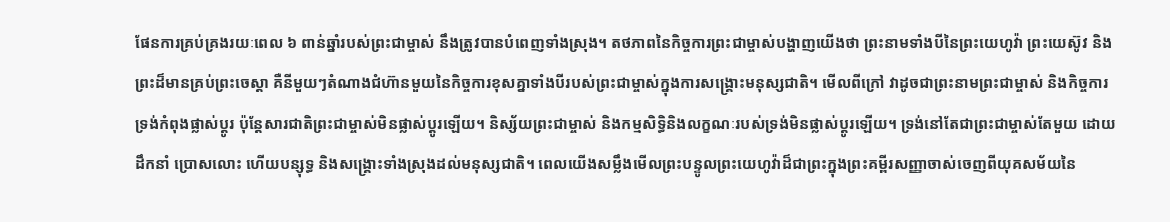ផែនការគ្រប់គ្រងរយៈពេល ៦ ពាន់ឆ្នាំរបស់ព្រះជាម្ចាស់ នឹងត្រូវបានបំពេញទាំងស្រុង។ តថភាពនៃកិច្ចការព្រះជាម្ចាស់បង្ហាញយើងថា ព្រះនាមទាំងបីនៃព្រះយេហូវ៉ា ព្រះយេស៊ូវ និងព្រះដ៏មានគ្រប់ព្រះចេស្ដា គឺនីមួយៗតំណាងជំហ៊ានមួយនៃកិច្ចការខុសគ្នាទាំងបីរបស់ព្រះជាម្ចាស់ក្នុងការសង្គ្រោះមនុស្សជាតិ។ មើលពីក្រៅ វាដូចជាព្រះនាមព្រះជាម្ចាស់ និងកិច្ចការទ្រង់កំពុងផ្លាស់ប្ដូរ ប៉ុន្តែសារជាតិព្រះជាម្ចាស់មិនផ្លាស់ប្ដូរឡើយ។ និស្ស័យព្រះជាម្ចាស់ និងកម្មសិទ្ធិនិងលក្ខណៈរបស់ទ្រង់មិនផ្លាស់ប្ដូរឡើយ។ ទ្រង់នៅតែជាព្រះជាម្ចាស់តែមួយ ដោយដឹកនាំ ប្រោសលោះ ហើយបន្សុទ្ធ និងសង្គ្រោះទាំងស្រុងដល់មនុស្សជាតិ។ ពេលយើងសម្លឹងមើលព្រះបន្ទូលព្រះយេហូវ៉ាដ៏ជាព្រះក្នុងព្រះគម្ពីរសញ្ញាចាស់ចេញពីយុគសម័យនៃ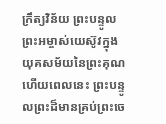ក្រឹត្យវិន័យ ព្រះបន្ទូលព្រះអម្ចាស់យេស៊ូវក្នុងយុគសម័យនៃព្រះគុណ ហើយពេលនេះ ព្រះបន្ទូលព្រះដ៏មានគ្រប់ព្រះចេ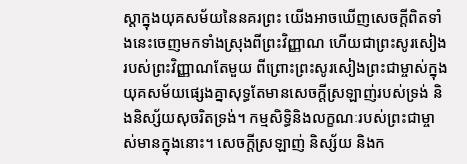ស្ដាក្នុងយុគសម័យនៃនគរព្រះ យើងអាចឃើញសេចក្ដីពិតទាំងនេះចេញមកទាំងស្រុងពីព្រះវិញ្ញាណ ហើយជាព្រះសូរសៀងរបស់ព្រះវិញ្ញាណតែមួយ ពីព្រោះព្រះសូរសៀងព្រះជាម្ចាស់ក្នុងយុគសម័យផ្សេងគ្នាសុទ្ធតែមានសេចក្ដីស្រឡាញ់របស់ទ្រង់ និងនិស្ស័យសុចរិតទ្រង់។ កម្មសិទ្ធិនិងលក្ខណៈរបស់ព្រះជាម្ចាស់មានក្នុងនោះ។ សេចក្ដីស្រឡាញ់ និស្ស័យ និងក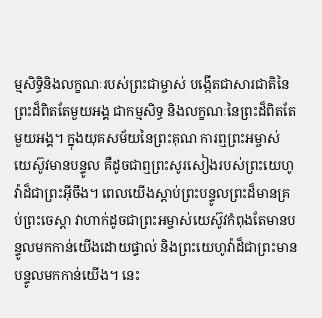ម្មសិទ្ធិនិងលក្ខណៈរបស់ព្រះជាម្ចាស់ បង្កើតជាសារជាតិនៃព្រះដ៏ពិតតែមួយអង្គ ជាកម្មសិទ្ធ និងលក្ខណៈនៃព្រះដ៏ពិតតែមួយអង្គ។ ក្នុងយុគសម័យនៃព្រះគុណ ការឮព្រះអម្ចាស់យេស៊ូវមានបន្ទូល គឺដូចជាឮព្រះសូរសៀងរបស់ព្រះយេហូវ៉ាដ៏ជាព្រះអ៊ីចឹង។ ពេលយើងស្ដាប់ព្រះបន្ទូលព្រះដ៏មានគ្រប់ព្រះចេស្ដា វាហាក់ដូចជាព្រះអម្ចាស់យេស៊ូវកំពុងតែមានបន្ទូលមកកាន់យើងដោយផ្ទាល់ និងព្រះយេហូវ៉ាដ៏ជាព្រះមានបន្ទូលមកកាន់យើង។ នេះ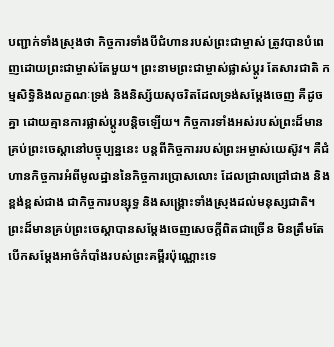បញ្ជាក់ទាំងស្រុងថា កិច្ចការទាំងបីជំហានរបស់ព្រះជាម្ចាស់ ត្រូវបានបំពេញដោយព្រះជាម្ចាស់តែមួយ។ ព្រះនាមព្រះជាម្ចាស់ផ្លាស់ប្ដូរ តែសារជាតិ កម្មសិទ្ធិនិងលក្ខណៈទ្រង់ និងនិស្ស័យសុចរិតដែលទ្រង់សម្ដែងចេញ គឺដូចគ្នា ដោយគ្មានការផ្លាស់ប្ដូរបន្តិចឡើយ។ កិច្ចការទាំងអស់របស់ព្រះដ៏មានគ្រប់ព្រះចេស្ដានៅបច្ចុប្បន្ននេះ បន្តពីកិច្ចការរបស់ព្រះអម្ចាស់យេស៊ូវ។ គឺជំហានកិច្ចការអំពីមូលដ្ឋាននៃកិច្ចការប្រោសលោះ ដែលជ្រាលជ្រៅជាង និងខ្ពង់ខ្ពស់ជាង ជាកិច្ចការបន្សុទ្ធ និងសង្គ្រោះទាំងស្រុងដល់មនុស្សជាតិ។ ព្រះដ៏មានគ្រប់ព្រះចេស្ដាបានសម្ដែងចេញសេចក្ដីពិតជាច្រើន មិនត្រឹមតែបើកសម្ដែងអាថ៌កំបាំងរបស់ព្រះគម្ពីរប៉ុណ្ណោះទេ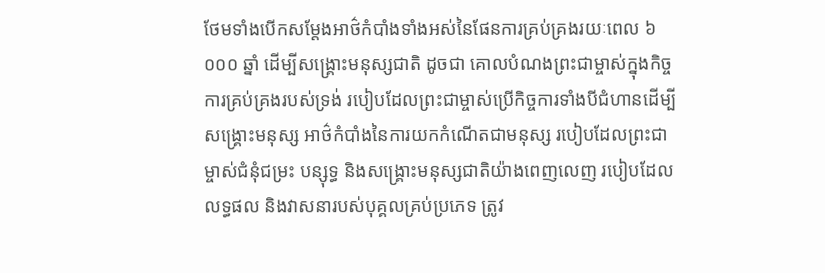ថែមទាំងបើកសម្ដែងអាថ៌កំបាំងទាំងអស់នៃផែនការគ្រប់គ្រងរយៈពេល ៦ ០០០ ឆ្នាំ ដើម្បីសង្គ្រោះមនុស្សជាតិ ដូចជា គោលបំណងព្រះជាម្ចាស់ក្នុងកិច្ចការគ្រប់គ្រងរបស់ទ្រង់ របៀបដែលព្រះជាម្ចាស់ប្រើកិច្ចការទាំងបីជំហានដើម្បីសង្គ្រោះមនុស្ស អាថ៌កំបាំងនៃការយកកំណើតជាមនុស្ស របៀបដែលព្រះជាម្ចាស់ជំនុំជម្រះ បន្សុទ្ធ និងសង្គ្រោះមនុស្សជាតិយ៉ាងពេញលេញ របៀបដែលលទ្ធផល និងវាសនារបស់បុគ្គលគ្រប់ប្រភេទ ត្រូវ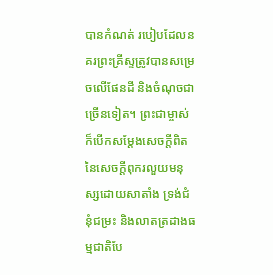បានកំណត់ របៀបដែលនគរព្រះគ្រីស្ទត្រូវបានសម្រេចលើផែនដី និងចំណុចជាច្រើនទៀត។ ព្រះជាម្ចាស់ក៏បើកសម្ដែងសេចក្ដីពិតនៃសេចក្ដីពុករលួយមនុស្សដោយសាតាំង ទ្រង់ជំនុំជម្រះ និងលាតត្រដាងធម្មជាតិបែ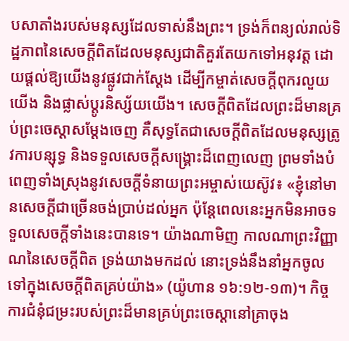បសាតាំងរបស់មនុស្សដែលទាស់នឹងព្រះ។ ទ្រង់ក៏ពន្យល់រាល់ទិដ្ឋភាពនៃសេចក្ដីពិតដែលមនុស្សជាតិគួរតែយកទៅអនុវត្ត ដោយផ្ដល់ឱ្យយើងនូវផ្លូវជាក់ស្ដែង ដើម្បីកម្ចាត់សេចក្ដីពុករលួយយើង និងផ្លាស់ប្ដូរនិស្ស័យយើង។ សេចក្ដីពិតដែលព្រះដ៏មានគ្រប់ព្រះចេស្ដាសម្ដែងចេញ គឺសុទ្ធតែជាសេចក្ដីពិតដែលមនុស្សត្រូវការបន្សុទ្ធ និងទទួលសេចក្ដីសង្គ្រោះដ៏ពេញលេញ ព្រមទាំងបំពេញទាំងស្រុងនូវសេចក្ដីទំនាយព្រះអម្ចាស់យេស៊ូវ៖ «ខ្ញុំនៅមានសេចក្ដីជាច្រើនចង់ប្រាប់ដល់អ្នក ប៉ុន្តែពេលនេះអ្នកមិនអាចទទួលសេចក្ដីទាំងនេះបានទេ។ យ៉ាងណាមិញ កាលណាព្រះវិញ្ញាណនៃសេចក្ដីពិត ទ្រង់យាងមកដល់ នោះទ្រង់នឹងនាំអ្នកចូលទៅក្នុងសេចក្ដីពិតគ្រប់យ៉ាង» (យ៉ូហាន ១៦:១២-១៣)។ កិច្ចការជំនុំជម្រះរបស់ព្រះដ៏មានគ្រប់ព្រះចេស្ដានៅគ្រាចុង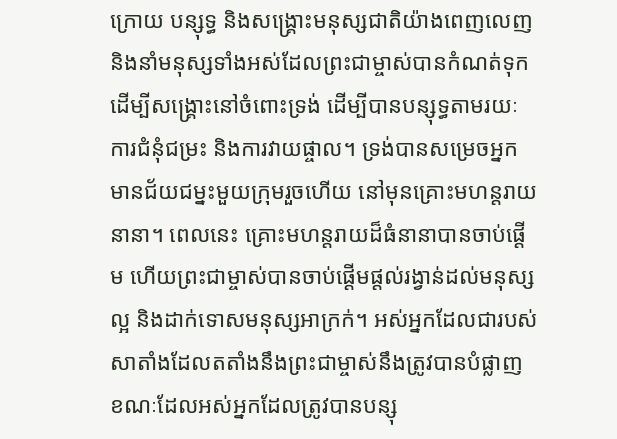ក្រោយ បន្សុទ្ធ និងសង្គ្រោះមនុស្សជាតិយ៉ាងពេញលេញ និងនាំមនុស្សទាំងអស់ដែលព្រះជាម្ចាស់បានកំណត់ទុកដើម្បីសង្គ្រោះនៅចំពោះទ្រង់ ដើម្បីបានបន្សុទ្ធតាមរយៈការជំនុំជម្រះ និងការវាយផ្ចាល។ ទ្រង់បានសម្រេចអ្នកមានជ័យជម្នះមួយក្រុមរួចហើយ នៅមុនគ្រោះមហន្តរាយនានា។ ពេលនេះ គ្រោះមហន្តរាយដ៏ធំនានាបានចាប់ផ្ដើម ហើយព្រះជាម្ចាស់បានចាប់ផ្ដើមផ្ដល់រង្វាន់ដល់មនុស្សល្អ និងដាក់ទោសមនុស្សអាក្រក់។ អស់អ្នកដែលជារបស់សាតាំងដែលតតាំងនឹងព្រះជាម្ចាស់នឹងត្រូវបានបំផ្លាញ ខណៈដែលអស់អ្នកដែលត្រូវបានបន្សុ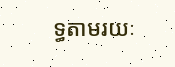ទ្ធតាមរយៈ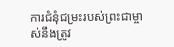ការជំនុំជម្រះរបស់ព្រះជាម្ចាស់នឹងត្រូវ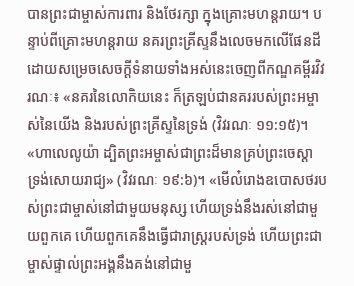បានព្រះជាម្ចាស់ការពារ និងថែរក្សា ក្នុងគ្រោះមហន្តរាយ។ បន្ទាប់ពីគ្រោះមហន្តរាយ នគរព្រះគ្រីស្ទនឹងលេចមកលើផែនដី ដោយសម្រេចសេចក្ដីទំនាយទាំងអស់នេះចេញពីកណ្ឌគម្ពីរវិវរណៈ៖ «នគរនៃលោកិយនេះ ក៏ត្រឡប់ជានគររបស់ព្រះអម្ចាស់នៃយើង និងរបស់ព្រះគ្រីស្ទនៃទ្រង់ (វិវរណៈ ១១:១៥)។ «ហាលេលូយ៉ា ដ្បិតព្រះអម្ចាស់ជាព្រះដ៏មានគ្រប់ព្រះចេស្ដា ទ្រង់សោយរាជ្យ» (វិវរណៈ ១៩:៦)។ «មើល៎រោងឧបោសថរបស់ព្រះជាម្ចាស់នៅជាមួយមនុស្ស ហើយទ្រង់នឹងរស់នៅជាមួយពួកគេ ហើយពួកគេនឹងធ្វើជារាស្ដ្ររបស់ទ្រង់ ហើយព្រះជាម្ចាស់ផ្ទាល់ព្រះអង្គនឹងគង់នៅជាមួ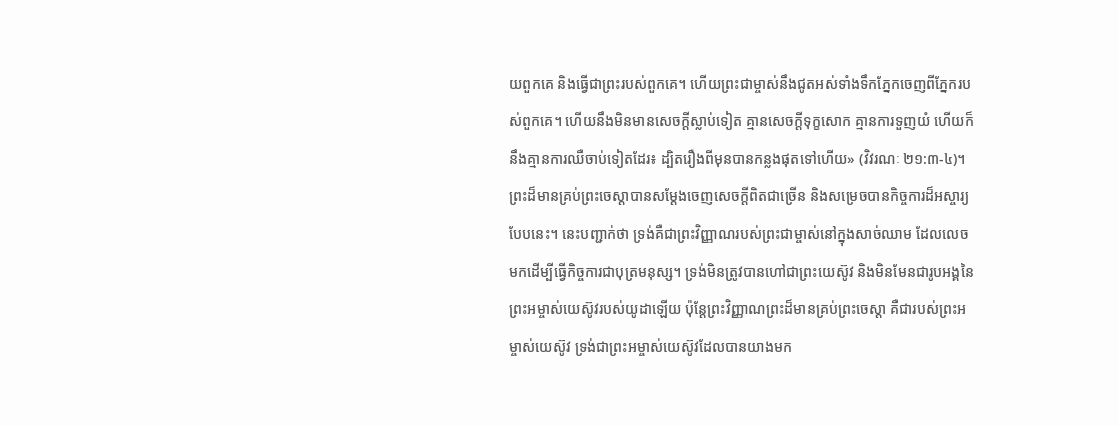យពួកគេ និងធ្វើជាព្រះរបស់ពួកគេ។ ហើយព្រះជាម្ចាស់នឹងជូតអស់ទាំងទឹកភ្នែកចេញពីភ្នែករបស់ពួកគេ។ ហើយនឹងមិនមានសេចក្ដីស្លាប់ទៀត គ្មានសេចក្ដីទុក្ខសោក គ្មានការទួញយំ ហើយក៏នឹងគ្មានការឈឺចាប់ទៀតដែរ៖ ដ្បិតរឿងពីមុនបានកន្លងផុតទៅហើយ» (វិវរណៈ ២១:៣-៤)។ ព្រះដ៏មានគ្រប់ព្រះចេស្ដាបានសម្ដែងចេញសេចក្ដីពិតជាច្រើន និងសម្រេចបានកិច្ចការដ៏អស្ចារ្យបែបនេះ។ នេះបញ្ជាក់ថា ទ្រង់គឺជាព្រះវិញ្ញាណរបស់ព្រះជាម្ចាស់នៅក្នុងសាច់ឈាម ដែលលេចមកដើម្បីធ្វើកិច្ចការជាបុត្រមនុស្ស។ ទ្រង់មិនត្រូវបានហៅជាព្រះយេស៊ូវ និងមិនមែនជារូបអង្គនៃព្រះអម្ចាស់យេស៊ូវរបស់យូដាឡើយ ប៉ុន្តែព្រះវិញ្ញាណព្រះដ៏មានគ្រប់ព្រះចេស្ដា គឺជារបស់ព្រះអម្ចាស់យេស៊ូវ ទ្រង់ជាព្រះអម្ចាស់យេស៊ូវដែលបានយាងមក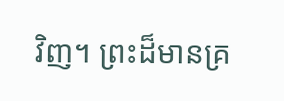វិញ។ ព្រះដ៏មានគ្រ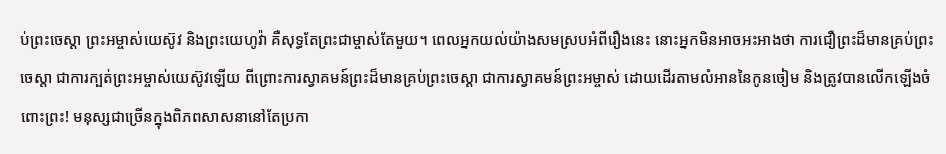ប់ព្រះចេស្ដា ព្រះអម្ចាស់យេស៊ូវ និងព្រះយេហូវ៉ា គឺសុទ្ធតែព្រះជាម្ចាស់តែមួយ។ ពេលអ្នកយល់យ៉ាងសមស្របអំពីរឿងនេះ នោះអ្នកមិនអាចអះអាងថា ការជឿព្រះដ៏មានគ្រប់ព្រះចេស្ដា ជាការក្បត់ព្រះអម្ចាស់យេស៊ូវឡើយ ពីព្រោះការស្វាគមន៍ព្រះដ៏មានគ្រប់ព្រះចេស្ដា ជាការស្វាគមន៍ព្រះអម្ចាស់ ដោយដើរតាមលំអាននៃកូនចៀម និងត្រូវបានលើកឡើងចំពោះព្រះ! មនុស្សជាច្រើនក្នុងពិភពសាសនានៅតែប្រកា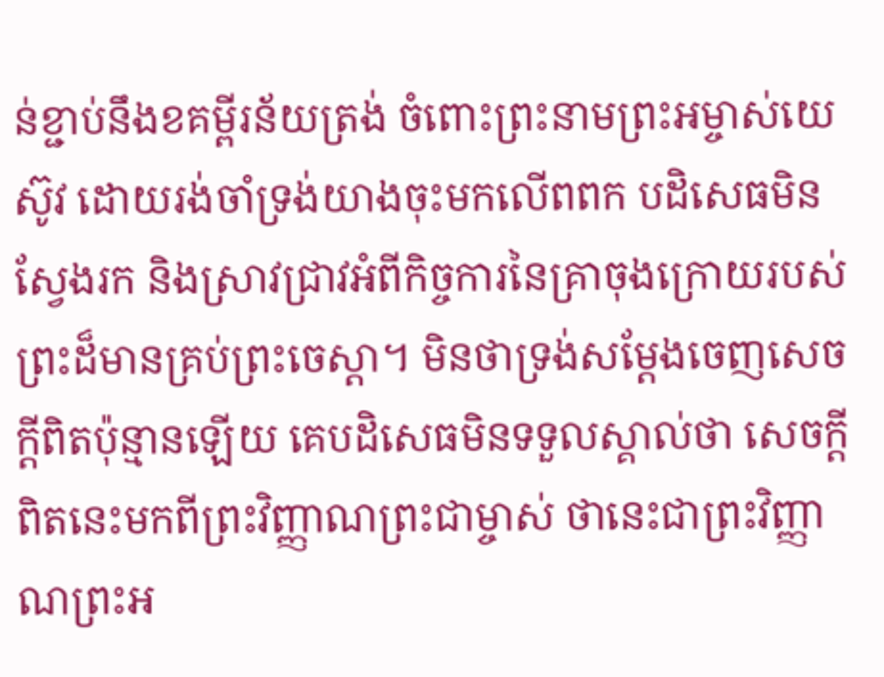ន់ខ្ជាប់នឹងខគម្ពីរន័យត្រង់ ចំពោះព្រះនាមព្រះអម្ចាស់យេស៊ូវ ដោយរង់ចាំទ្រង់យាងចុះមកលើពពក បដិសេធមិនស្វែងរក និងស្រាវជ្រាវអំពីកិច្ចការនៃគ្រាចុងក្រោយរបស់ព្រះដ៏មានគ្រប់ព្រះចេស្ដា។ មិនថាទ្រង់សម្ដែងចេញសេចក្ដីពិតប៉ុន្មានឡើយ គេបដិសេធមិនទទួលស្គាល់ថា សេចក្ដីពិតនេះមកពីព្រះវិញ្ញាណព្រះជាម្ចាស់ ថានេះជាព្រះវិញ្ញាណព្រះអ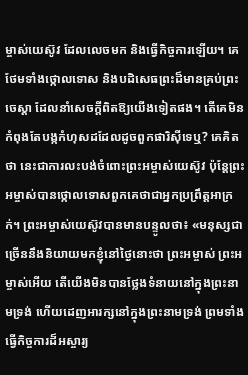ម្ចាស់យេស៊ូវ ដែលលេចមក និងធ្វើកិច្ចការឡើយ។ គេថែមទាំងថ្កោលទោស និងបដិសេធព្រះដ៏មានគ្រប់ព្រះចេស្ដា ដែលនាំសេចក្ដីពិតឱ្យយើងទៀតផង។ តើគេមិនកំពុងតែបង្កកំហុសដដែលដូចពួកផារិស៊ីទេឬ? គេគិតថា នេះជាការលះបង់ចំពោះព្រះអម្ចាស់យេស៊ូវ ប៉ុន្តែព្រះអម្ចាស់បានថ្កោលទោសពួកគេថាជាអ្នកប្រព្រឹត្តអាក្រក់។ ព្រះអម្ចាស់យេស៊ូវបានមានបន្ទូលថា៖ «មនុស្សជាច្រើននឹងនិយាយមកខ្ញុំនៅថ្ងៃនោះថា ព្រះអម្ចាស់ ព្រះអម្ចាស់អើយ តើយើងមិនបានថ្លែងទំនាយនៅក្នុងព្រះនាមទ្រង់ ហើយដេញអារក្សនៅក្នុងព្រះនាមទ្រង់ ព្រមទាំងធ្វើកិច្ចការដ៏អស្ចារ្យ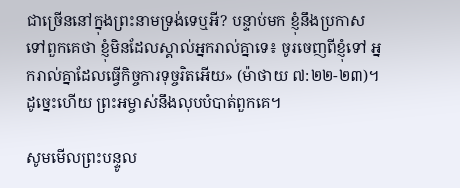ជាច្រើននៅក្នុងព្រះនាមទ្រង់ទេឬអី? បន្ទាប់មក ខ្ញុំនឹងប្រកាសទៅពួកគេថា ខ្ញុំមិនដែលស្គាល់អ្នករាល់គ្នាទេ៖ ចូរចេញពីខ្ញុំទៅ អ្នករាល់គ្នាដែលធ្វើកិច្ចការទុច្ចរិតអើយ» (ម៉ាថាយ ៧:២២-២៣)។ ដូច្នេះហើយ ព្រះអម្ចាស់នឹងលុបបំបាត់ពួកគេ។

សូមមើលព្រះបន្ទូល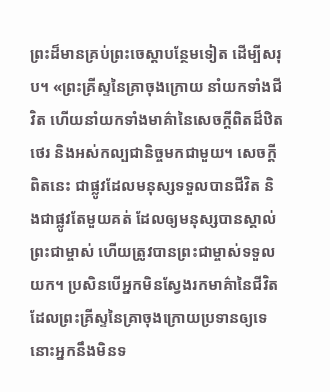ព្រះដ៏មានគ្រប់ព្រះចេស្ដាបន្ថែមទៀត ដើម្បីសរុប។ «ព្រះគ្រីស្ទនៃគ្រាចុងក្រោយ នាំយកទាំងជីវិត ហើយនាំយកទាំងមាគ៌ានៃសេចក្ដីពិតដ៏ឋិតថេរ និងអស់កល្បជានិច្ចមកជាមួយ។ សេចក្ដីពិតនេះ ជាផ្លូវដែលមនុស្សទទួលបានជីវិត និងជាផ្លូវតែមួយគត់ ដែលឲ្យមនុស្សបានស្គាល់ព្រះជាម្ចាស់ ហើយត្រូវបានព្រះជាម្ចាស់ទទួលយក។ ប្រសិនបើអ្នកមិនស្វែងរកមាគ៌ានៃជីវិតដែលព្រះគ្រីស្ទនៃគ្រាចុងក្រោយប្រទានឲ្យទេ នោះអ្នកនឹងមិនទ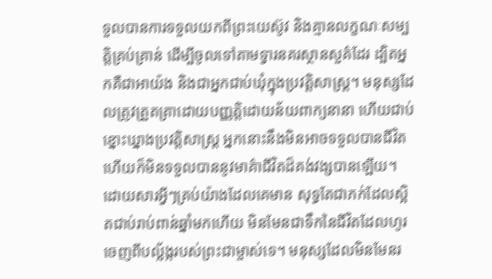ទួលបានការទទួលយកពីព្រះយេស៊ូវ និងគ្មានលក្ខណៈសម្បត្តិគ្រប់គ្រាន់ ដើម្បីចូលទៅតាមទ្វារនគរស្ថានសួគ៌ដែរ ដ្បិតអ្នកគឺជាអាយ៉ង និងជាអ្នកជាប់ឃុំក្នុងប្រវត្តិសាស្ត្រ។ មនុស្សដែលត្រូវត្រួតត្រាដោយបញ្ញត្តិដោយន័យពាក្យនានា ហើយជាប់ខ្នោះឃ្នាងប្រវត្តិសាស្ត្រ អ្នកនោះនឹងមិនអាចទទួលបានជីវិត ហើយក៏មិនទទួលបាននូវមាគ៌ាជីវិតដ៏គង់វង្សបានឡើយ។ ដោយសារអ្វីៗគ្រប់យ៉ាងដែលគេមាន សុទ្ធតែជាភក់ដែលស្អិតជាប់រាប់ពាន់ឆ្នាំមកហើយ មិនមែនជាទឹកនៃជីវិតដែលហូរចេញពីបល្ល័ង្ករបស់ព្រះជាម្ចាស់ទេ។ មនុស្សដែលមិនមែនរ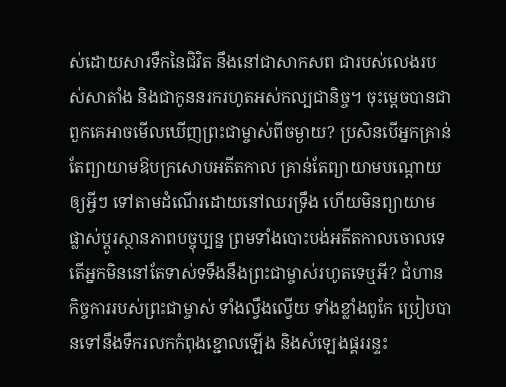ស់ដោយសារទឹកនៃជិវិត នឹងនៅជាសាកសព ជារបស់លេងរបស់សាតាំង និងជាកូននរករហូតអស់កល្បជានិច្ច។ ចុះម្ដេចបានជាពួកគេអាចមើលឃើញព្រះជាម្ចាស់ពីចម្ងាយ? ប្រសិនបើអ្នកគ្រាន់តែព្យាយាមឱបក្រសោបអតីតកាល គ្រាន់តែព្យាយាមបណ្ដោយឲ្យអ្វីៗ ទៅតាមដំណើរដោយនៅឈរទ្រឹង ហើយមិនព្យាយាមផ្លាស់ប្ដូរស្ថានភាពបច្ចុប្បន្ន ព្រមទាំងបោះបង់អតីតកាលចោលទេ តើអ្នកមិននៅតែទាស់ទទឹងនឹងព្រះជាម្ចាស់រហូតទេឬអី? ជំហានកិច្ចការរបស់ព្រះជាម្ចាស់ ទាំងល្វឹងល្វើយ ទាំងខ្លាំងពូកែ ប្រៀបបានទៅនឹងទឹករលកកំពុងខ្ជោលឡើង និងសំឡេងផ្គររន្ទះ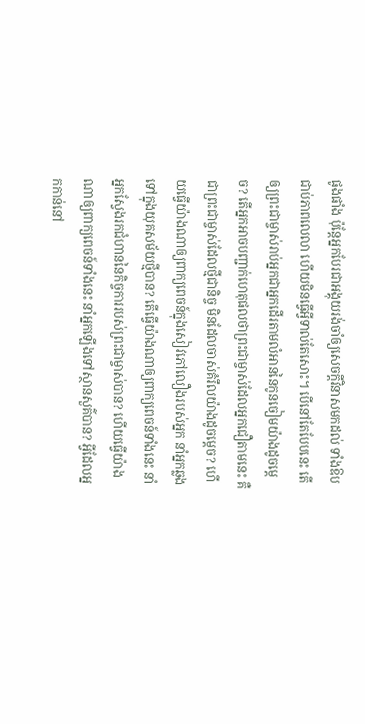ផូងផាំង ប៉ុន្តែអ្នកបែរជាអង្គុយរង់ចាំឲ្យសេចក្ដីវិនាសមកដល់ ទាំងឱបជាប់ភាពលេលា ហើយមិនធ្វើអ្វីទាល់តែសោះ។ បើនៅតែបែបនេះ តើឲ្យព្រះជាម្ចាស់រាប់អ្នកជាអ្នកដើរតាមលំអាននៃកូនចៀមយ៉ាងដូចម្ដេច? តើអ្នកអាចបញ្ជាក់ហេតុផលថាព្រះជាម្ចាស់ដែលអ្នកជឿតាមនេះ គឺជាព្រះជាម្ចាស់ដែលថ្មីជានិច្ច មិនដែលចាស់គំរឹលយ៉ាងដូចម្ដេច? ហើយធ្វើយ៉ាងណាឲ្យពាក្យពេចន៍ក្នុងសៀវភៅលឿងរបស់អ្នក នាំអ្នកឆ្លងទៅក្នុងយុគសម័យថ្មីបាន? តើធ្វើយ៉ាងណាឲ្យពាក្យពេចន៍ទាំងនេះ នាំអ្នកស្វែងរកជំហាននៃកិច្ចការរបស់ព្រះជាម្ចាស់បាន? ហើយធ្វើយ៉ាងណាឲ្យពាក្យពេចន៍ទាំងនេះ នាំអ្នកឡើងទៅស្ថានសួគ៌បាន? អ្វីដែលអ្នកកាន់នៅ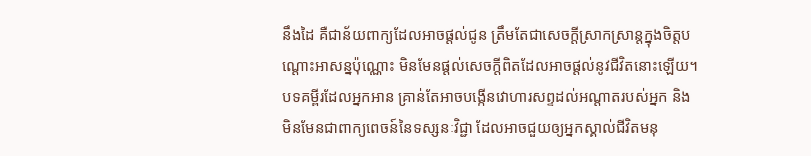នឹងដៃ គឺជាន័យពាក្យដែលអាចផ្ដល់ជូន ត្រឹមតែជាសេចក្ដីស្រាកស្រាន្តក្នុងចិត្តបណ្ដោះអាសន្នប៉ុណ្ណោះ មិនមែនផ្ដល់សេចក្ដីពិតដែលអាចផ្ដល់នូវជីវិតនោះឡើយ។ បទគម្ពីរដែលអ្នកអាន គ្រាន់តែអាចបង្កើនវោហារសព្ទដល់អណ្ដាតរបស់អ្នក និងមិនមែនជាពាក្យពេចន៍នៃទស្សនៈវិជ្ជា ដែលអាចជួយឲ្យអ្នកស្គាល់ជីវិតមនុ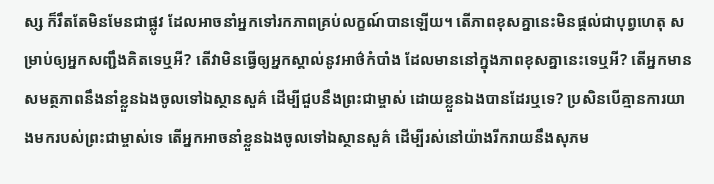ស្ស ក៏រឹតតែមិនមែនជាផ្លូវ ដែលអាចនាំអ្នកទៅរកភាពគ្រប់លក្ខណ៍បានឡើយ។ តើភាពខុសគ្នានេះមិនផ្ដល់ជាបុព្វហេតុ សម្រាប់ឲ្យអ្នកសញ្ជឹងគិតទេឬអី? តើវាមិនធ្វើឲ្យអ្នកស្គាល់នូវអាថ៌កំបាំង ដែលមាននៅក្នុងភាពខុសគ្នានេះទេឬអី? តើអ្នកមានសមត្ថភាពនឹងនាំខ្លួនឯងចូលទៅឯស្ថានសួគ៌ ដើម្បីជួបនឹងព្រះជាម្ចាស់ ដោយខ្លួនឯងបានដែរឬទេ? ប្រសិនបើគ្មានការយាងមករបស់ព្រះជាម្ចាស់ទេ តើអ្នកអាចនាំខ្លួនឯងចូលទៅឯស្ថានសួគ៌ ដើម្បីរស់នៅយ៉ាងរីករាយនឹងសុភម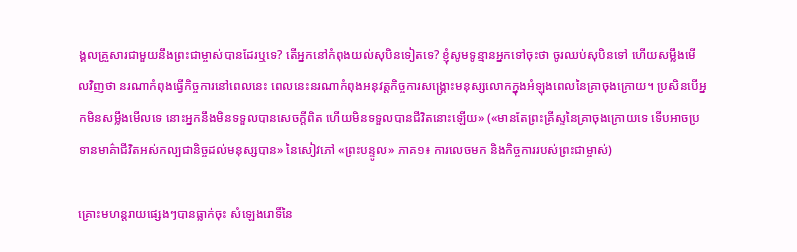ង្គលគ្រួសារជាមួយនឹងព្រះជាម្ចាស់បានដែរឬទេ? តើអ្នកនៅកំពុងយល់សុបិនទៀតទេ? ខ្ញុំសូមទូន្មានអ្នកទៅចុះថា ចូរឈប់សុបិនទៅ ហើយសម្លឹងមើលវិញថា នរណាកំពុងធ្វើកិច្ចការនៅពេលនេះ ពេលនេះនរណាកំពុងអនុវត្តកិច្ចការសង្គ្រោះមនុស្សលោកក្នុងអំឡុងពេលនៃគ្រាចុងក្រោយ។ ប្រសិនបើអ្នកមិនសម្លឹងមើលទេ នោះអ្នកនឹងមិនទទួលបានសេចក្ដីពិត ហើយមិនទទួលបានជីវិតនោះឡើយ» («មានតែព្រះគ្រីស្ទនៃគ្រាចុងក្រោយទេ ទើបអាចប្រទានមាគ៌ាជីវិតអស់កល្បជានិច្ចដល់មនុស្សបាន» នៃសៀវភៅ «ព្រះបន្ទូល» ភាគ១៖ ការលេចមក និងកិច្ចការរបស់ព្រះជាម្ចាស់)

គ្រោះមហន្តរាយផ្សេងៗបានធ្លាក់ចុះ សំឡេងរោទិ៍នៃ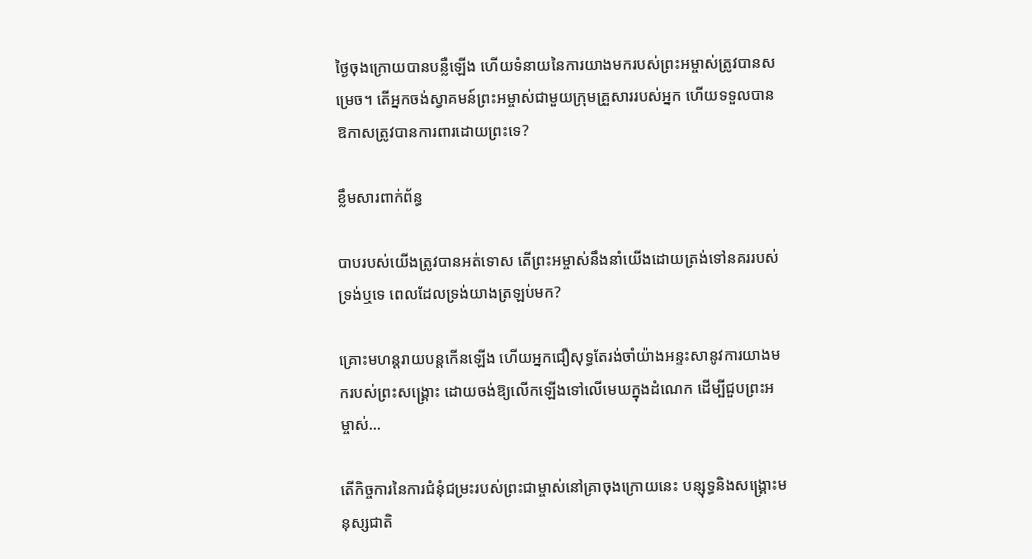ថ្ងៃចុងក្រោយបានបន្លឺឡើង ហើយទំនាយនៃការយាងមករបស់ព្រះអម្ចាស់ត្រូវបានសម្រេច។ តើអ្នកចង់ស្វាគមន៍ព្រះអម្ចាស់ជាមួយក្រុមគ្រួសាររបស់អ្នក ហើយទទួលបានឱកាសត្រូវបានការពារដោយព្រះទេ?

ខ្លឹមសារពាក់ព័ន្ធ

បាបរបស់យើងត្រូវបានអត់ទោស តើព្រះអម្ចាស់នឹងនាំយើងដោយត្រង់ទៅនគររបស់ទ្រង់ឬទេ ពេលដែលទ្រង់យាងត្រឡប់មក?

គ្រោះមហន្តរាយបន្តកើនឡើង ហើយអ្នកជឿសុទ្ធតែរង់ចាំយ៉ាងអន្ទះសានូវការយាងមករបស់ព្រះសង្គ្រោះ ដោយចង់ឱ្យលើកឡើងទៅលើមេឃក្នុងដំណេក ដើម្បីជួបព្រះអម្ចាស់...

តើកិច្ចការនៃការជំនុំជម្រះរបស់ព្រះជាម្ចាស់នៅគ្រាចុងក្រោយនេះ បន្សុទ្ធនិងសង្គ្រោះមនុស្សជាតិ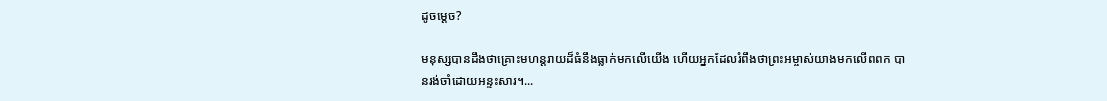ដូចម្ដេច?

មនុស្សបានដឹងថាគ្រោះមហន្តរាយដ៏ធំនឹងធ្លាក់មកលើយើង ហើយអ្នកដែលរំពឹងថាព្រះអម្ចាស់យាងមកលើពពក បានរង់ចាំដោយអន្ទះសារ។...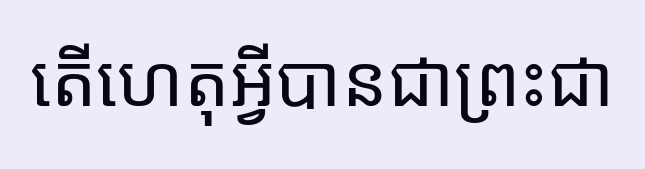តើហេតុអ្វីបានជាព្រះជា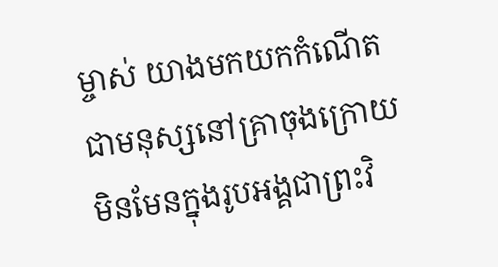ម្ចាស់ យាងមកយកកំណើតជាមនុស្សនៅគ្រាចុងក្រោយ មិនមែនក្នុងរូបអង្គជាព្រះវិ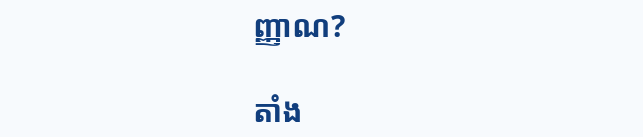ញ្ញាណ?

តាំង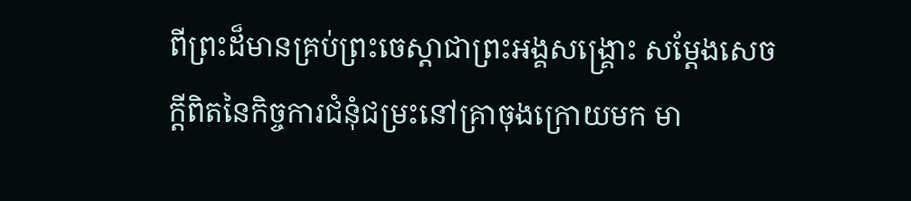ពីព្រះដ៏មានគ្រប់ព្រះចេស្ដាជាព្រះអង្គសង្គ្រោះ សម្ដែងសេចក្ដីពិតនៃកិច្ចការជំនុំជម្រះនៅគ្រាចុងក្រោយមក មា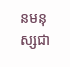នមនុស្សជា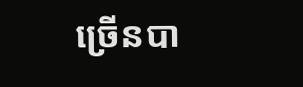ច្រើនបា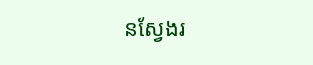នស្វែងរ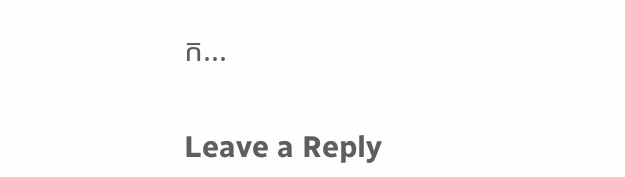ក...

Leave a Reply